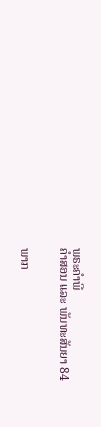ພຣະຄຳພີ
ຄຳສອນ ແລະ ພັນທະສັນຍາ 84


ພາກ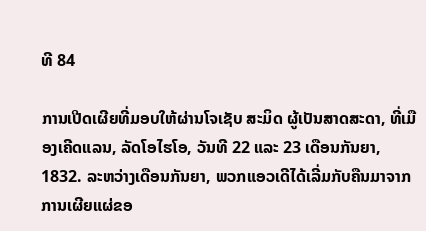ທີ 84

ການເປີດເຜີຍທີ່ມອບໃຫ້ຜ່ານໂຈເຊັບ ສະມິດ ຜູ້ເປັນສາດສະດາ, ທີ່ເມືອງເຄີດແລນ, ລັດໂອໄຮໂອ, ວັນທີ 22 ແລະ 23 ເດືອນກັນຍາ, 1832. ລະຫວ່າງເດືອນກັນຍາ, ພວກແອວເດີໄດ້ເລີ່ມກັບຄືນມາຈາກການເຜີຍແຜ່ຂອ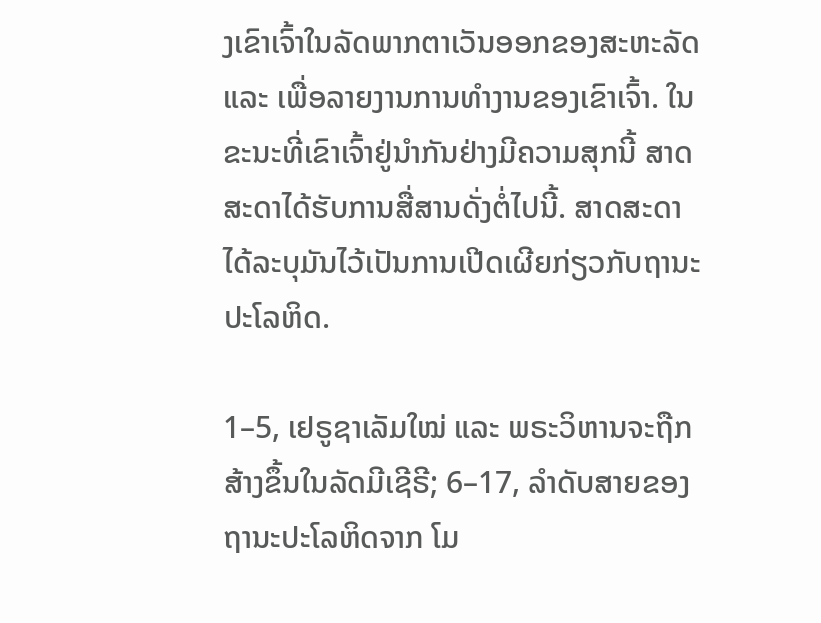ງເຂົາເຈົ້າໃນລັດພາກຕາເວັນອອກຂອງສະຫະລັດ ແລະ ເພື່ອລາຍງານການທຳງານຂອງເຂົາເຈົ້າ. ໃນຂະນະທີ່ເຂົາເຈົ້າຢູ່ນຳກັນຢ່າງມີຄວາມສຸກນີ້ ສາດສະດາໄດ້ຮັບການສື່ສານດັ່ງຕໍ່ໄປນີ້. ສາດສະດາໄດ້ລະບຸມັນໄວ້ເປັນການເປີດເຜີຍກ່ຽວກັບຖານະປະໂລຫິດ.

1–5, ເຢຣູຊາເລັມໃໝ່ ແລະ ພຣະວິຫານຈະຖືກສ້າງຂຶ້ນໃນລັດມີເຊີຣີ; 6–17, ລຳດັບສາຍຂອງຖານະປະໂລຫິດຈາກ ໂມ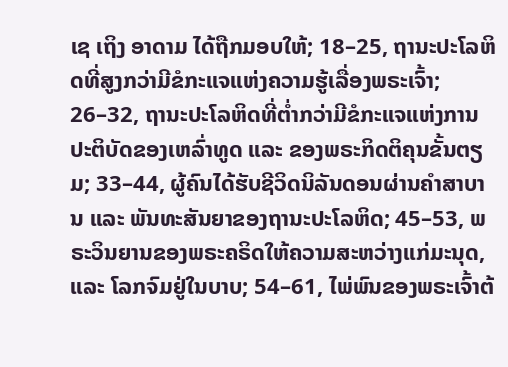ເຊ ເຖິງ ອາດາມ ໄດ້ຖືກມອບໃຫ້; 18–25, ຖານະປະໂລຫິດທີ່ສູງກວ່າມີຂໍກະແຈແຫ່ງຄວາມຮູ້ເລື່ອງພຣະເຈົ້າ; 26–32, ຖານະປະໂລຫິດທີ່ຕ່ຳກວ່າມີຂໍກະແຈແຫ່ງການປະຕິບັດຂອງເຫລົ່າທູດ ແລະ ຂອງພຣະກິດຕິຄຸນຂັ້ນຕຽມ; 33–44, ຜູ້ຄົນໄດ້ຮັບຊີວິດນິລັນດອນຜ່ານຄຳສາບານ ແລະ ພັນທະສັນຍາຂອງຖານະປະໂລຫິດ; 45–53, ພຣະວິນຍານຂອງພຣະຄຣິດໃຫ້ຄວາມສະຫວ່າງແກ່ມະນຸດ, ແລະ ໂລກຈົມຢູ່ໃນບາບ; 54–61, ໄພ່ພົນຂອງພຣະເຈົ້າຕ້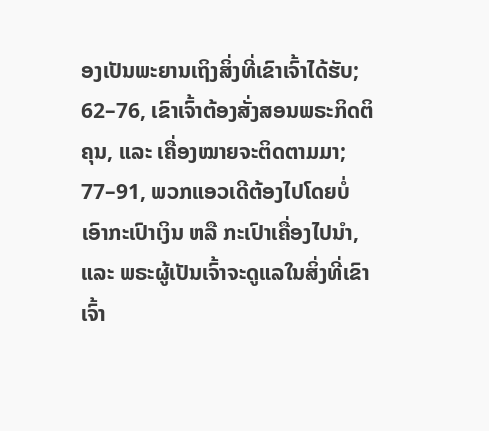ອງເປັນພະຍານເຖິງສິ່ງທີ່ເຂົາເຈົ້າໄດ້ຮັບ; 62–76, ເຂົາເຈົ້າຕ້ອງສັ່ງສອນພຣະກິດຕິຄຸນ, ແລະ ເຄື່ອງໝາຍຈະຕິດຕາມມາ; 77–91, ພວກແອວເດີຕ້ອງໄປໂດຍບໍ່ເອົາກະເປົາເງິນ ຫລື ກະເປົາເຄື່ອງໄປນຳ, ແລະ ພຣະຜູ້ເປັນເຈົ້າຈະດູແລໃນສິ່ງທີ່ເຂົາເຈົ້າ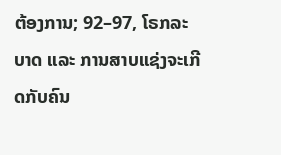ຕ້ອງການ; 92–97, ໂຣກລະບາດ ແລະ ການສາບແຊ່ງຈະເກີດກັບຄົນ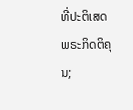ທີ່ປະຕິເສດພຣະກິດຕິຄຸນ;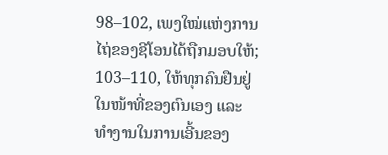98–102, ເພງໃໝ່ແຫ່ງການໄຖ່ຂອງຊີໂອນໄດ້ຖືກມອບໃຫ້; 103–110, ໃຫ້ທຸກຄົນຢືນຢູ່ໃນໜ້າທີ່ຂອງຕົນເອງ ແລະ ທຳງານໃນການເອີ້ນຂອງ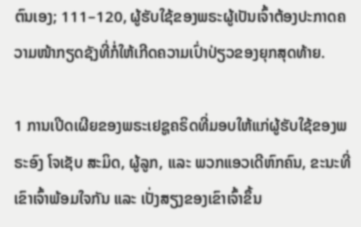ຕົນເອງ; 111–120, ຜູ້ຮັບໃຊ້ຂອງພຣະຜູ້ເປັນເຈົ້າຕ້ອງປະກາດຄວາມໜ້າກຽດຊັງທີ່ກໍ່ໃຫ້ເກີດຄວາມເປົ່າປ່ຽວຂອງຍຸກສຸດທ້າຍ.

1 ການເປີດເຜີຍຂອງພຣະເຢຊູຄຣິດທີ່ມອບໃຫ້ແກ່ຜູ້ຮັບໃຊ້ຂອງພຣະອົງ ໂຈເຊັບ ສະມິດ, ຜູ້ລູກ, ແລະ ພວກແອວເດີຫົກຄົນ, ຂະນະທີ່ເຂົາເຈົ້າພ້ອມໃຈກັນ ແລະ ເປັ່ງສຽງຂອງເຂົາເຈົ້າຂຶ້ນ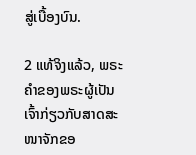ສູ່ເບື້ອງບົນ.

2 ແທ້ຈິງແລ້ວ, ພຣະຄຳຂອງພຣະຜູ້ເປັນເຈົ້າກ່ຽວກັບສາດສະໜາຈັກຂອ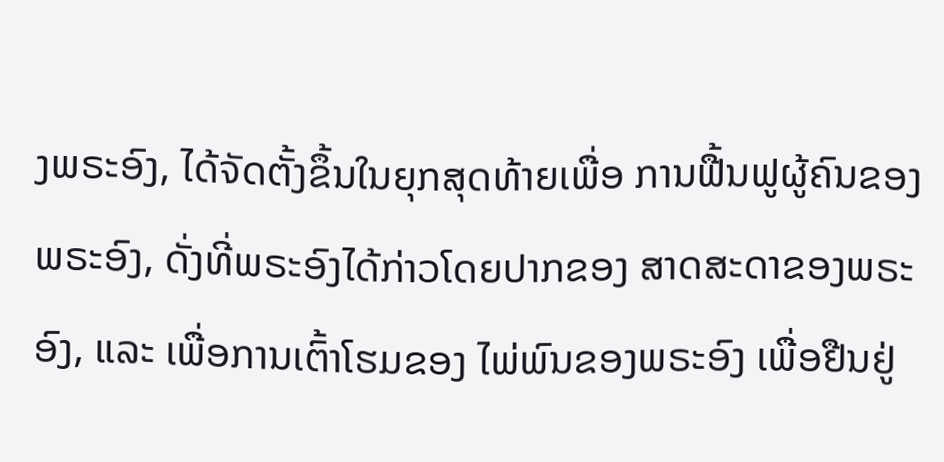ງພຣະອົງ, ໄດ້ຈັດຕັ້ງຂຶ້ນໃນຍຸກສຸດທ້າຍເພື່ອ ການຟື້ນຟູຜູ້ຄົນຂອງພຣະອົງ, ດັ່ງທີ່ພຣະອົງໄດ້ກ່າວໂດຍປາກຂອງ ສາດສະດາຂອງພຣະອົງ, ແລະ ເພື່ອການເຕົ້າໂຮມຂອງ ໄພ່ພົນຂອງພຣະອົງ ເພື່ອຢືນຢູ່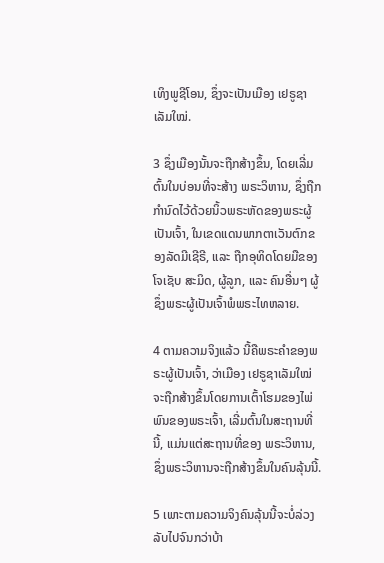ເທິງພູຊີໂອນ, ຊຶ່ງຈະເປັນເມືອງ ເຢຣູຊາເລັມໃໝ່.

3 ຊຶ່ງເມືອງນັ້ນຈະຖືກສ້າງຂຶ້ນ, ໂດຍເລີ່ມຕົ້ນໃນບ່ອນທີ່ຈະສ້າງ ພຣະວິຫານ, ຊຶ່ງຖືກກຳນົດໄວ້ດ້ວຍນິ້ວພຣະຫັດຂອງພຣະຜູ້ເປັນເຈົ້າ, ໃນເຂດແດນພາກຕາເວັນຕົກຂອງລັດມີເຊີຣີ, ແລະ ຖືກອຸທິດໂດຍມືຂອງໂຈເຊັບ ສະມິດ, ຜູ້ລູກ, ແລະ ຄົນອື່ນໆ ຜູ້ຊຶ່ງພຣະຜູ້ເປັນເຈົ້າພໍພຣະໄທຫລາຍ.

4 ຕາມຄວາມຈິງແລ້ວ ນີ້ຄືພຣະຄຳຂອງພຣະຜູ້ເປັນເຈົ້າ, ວ່າເມືອງ ເຢຣູຊາເລັມໃໝ່ຈະຖືກສ້າງຂຶ້ນໂດຍການເຕົ້າໂຮມຂອງໄພ່ພົນຂອງພຣະເຈົ້າ, ເລີ່ມຕົ້ນໃນສະຖານທີ່ນີ້, ແມ່ນແຕ່ສະຖານທີ່ຂອງ ພຣະວິຫານ, ຊຶ່ງພຣະວິຫານຈະຖືກສ້າງຂຶ້ນໃນຄົນລຸ້ນນີ້.

5 ເພາະຕາມຄວາມຈິງຄົນລຸ້ນນີ້ຈະບໍ່ລ່ວງລັບໄປຈົນກວ່າບ້າ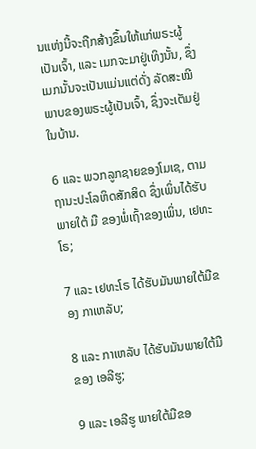ນແຫ່ງນີ້ຈະຖືກສ້າງຂຶ້ນໃຫ້ແກ່ພຣະຜູ້ເປັນເຈົ້າ, ແລະ ເມກຈະມາຢູ່ເທິງນັ້ນ, ຊຶ່ງເມກນັ້ນຈະເປັນແມ່ນແຕ່ດັ່ງ ລັດສະໝີພາບຂອງພຣະຜູ້ເປັນເຈົ້າ, ຊຶ່ງຈະເຕັມຢູ່ໃນບ້ານ.

6 ແລະ ພວກລູກຊາຍຂອງໂມເຊ, ຕາມຖານະປະໂລຫິດສັກສິດ ຊຶ່ງເພິ່ນໄດ້ຮັບພາຍໃຕ້ ມື ຂອງພໍ່ເຖົ້າຂອງເພິ່ນ, ເຢທະໂຣ;

7 ແລະ ເຢທະໂຣ ໄດ້ຮັບມັນພາຍໃຕ້ມືຂອງ ກາເຫລັບ;

8 ແລະ ກາເຫລັບ ໄດ້ຮັບມັນພາຍໃຕ້ມືຂອງ ເອລີຮູ;

9 ແລະ ເອລີຮູ ພາຍໃຕ້ມືຂອ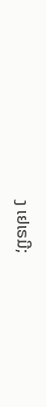ງ ເຢເຣມີ;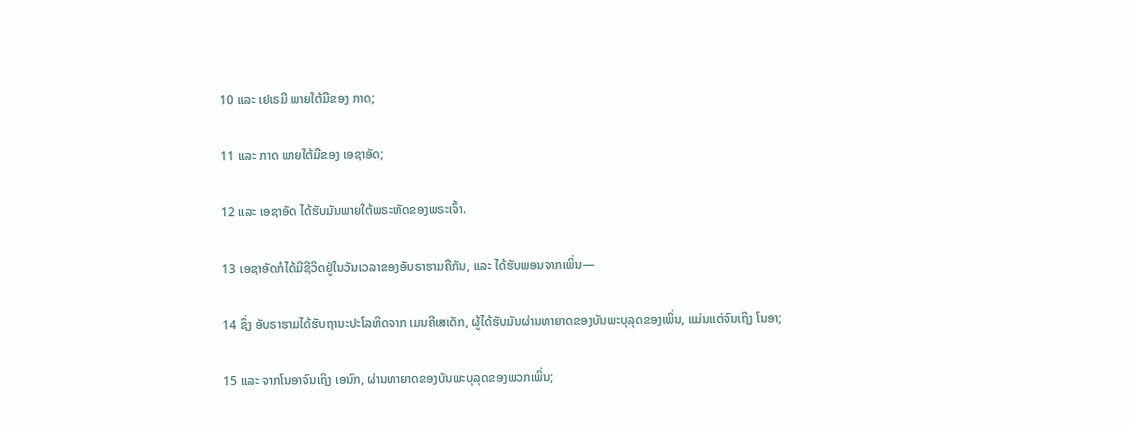10 ແລະ ເຢເຣມີ ພາຍໃຕ້ມືຂອງ ກາດ;

11 ແລະ ກາດ ພາຍໃຕ້ມືຂອງ ເອຊາອັດ;

12 ແລະ ເອຊາອັດ ໄດ້ຮັບມັນພາຍໃຕ້ພຣະຫັດຂອງພຣະເຈົ້າ.

13 ເອຊາອັດກໍໄດ້ມີຊີວິດຢູ່ໃນວັນເວລາຂອງອັບຣາຮາມຄືກັນ, ແລະ ໄດ້ຮັບພອນຈາກເພິ່ນ—

14 ຊຶ່ງ ອັບຣາຮາມໄດ້ຮັບຖານະປະໂລຫິດຈາກ ເມນຄີເສເດັກ, ຜູ້ໄດ້ຮັບມັນຜ່ານທາຍາດຂອງບັນພະບຸລຸດຂອງເພິ່ນ, ແມ່ນແຕ່ຈົນເຖິງ ໂນອາ;

15 ແລະ ຈາກໂນອາຈົນເຖິງ ເອນົກ, ຜ່ານທາຍາດຂອງບັນພະບຸລຸດຂອງພວກເພິ່ນ;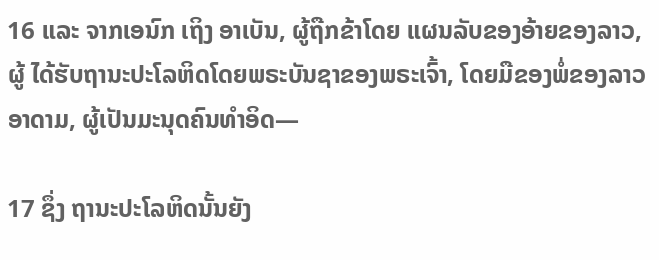16 ແລະ ຈາກເອນົກ ເຖິງ ອາເບັນ, ຜູ້ຖືກຂ້າໂດຍ ແຜນລັບຂອງອ້າຍຂອງລາວ, ຜູ້ ໄດ້ຮັບຖານະປະໂລຫິດໂດຍພຣະບັນຊາຂອງພຣະເຈົ້າ, ໂດຍມືຂອງພໍ່ຂອງລາວ ອາດາມ, ຜູ້ເປັນມະນຸດຄົນທຳອິດ—

17 ຊຶ່ງ ຖານະປະໂລຫິດນັ້ນຍັງ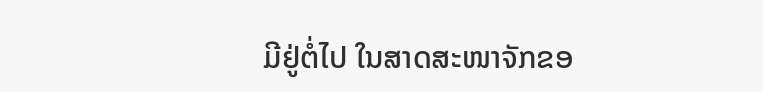ມີຢູ່ຕໍ່ໄປ ໃນສາດສະໜາຈັກຂອ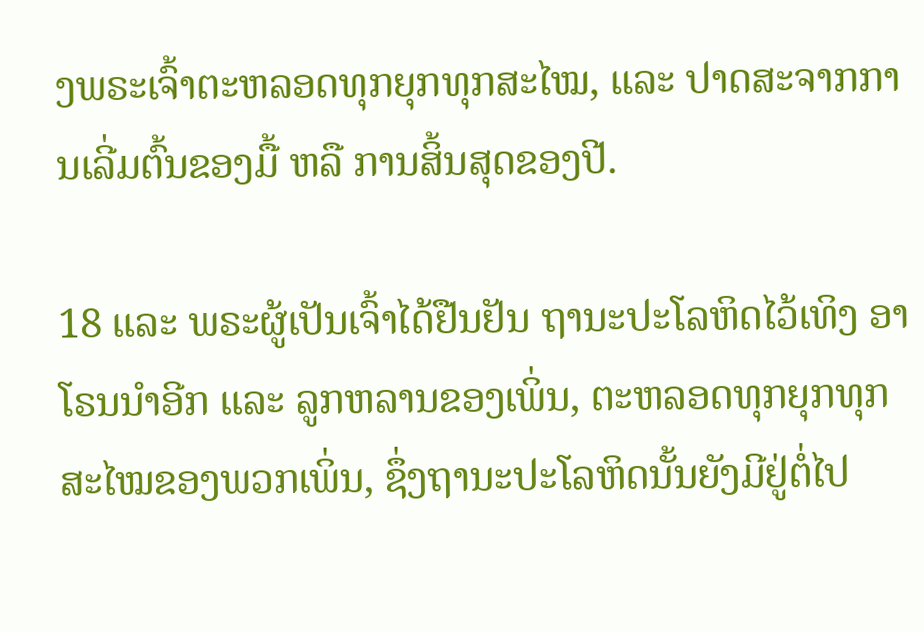ງພຣະເຈົ້າຕະຫລອດທຸກຍຸກທຸກສະໄໝ, ແລະ ປາດສະຈາກການເລີ່ມຕົ້ນຂອງມື້ ຫລື ການສິ້ນສຸດຂອງປີ.

18 ແລະ ພຣະຜູ້ເປັນເຈົ້າໄດ້ຢືນຢັນ ຖານະປະໂລຫິດໄວ້ເທິງ ອາໂຣນນຳອີກ ແລະ ລູກຫລານຂອງເພິ່ນ, ຕະຫລອດທຸກຍຸກທຸກສະໄໝຂອງພວກເພິ່ນ, ຊຶ່ງຖານະປະໂລຫິດນັ້ນຍັງມີຢູ່ຕໍ່ໄປ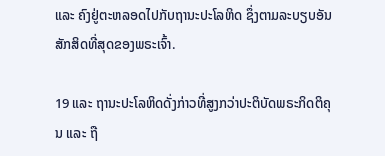ແລະ ຄົງຢູ່ຕະຫລອດໄປກັບຖານະປະໂລຫິດ ຊຶ່ງຕາມລະບຽບອັນສັກສິດທີ່ສຸດຂອງພຣະເຈົ້າ.

19 ແລະ ຖານະປະໂລຫິດດັ່ງກ່າວທີ່ສູງກວ່າປະຕິບັດພຣະກິດຕິຄຸນ ແລະ ຖື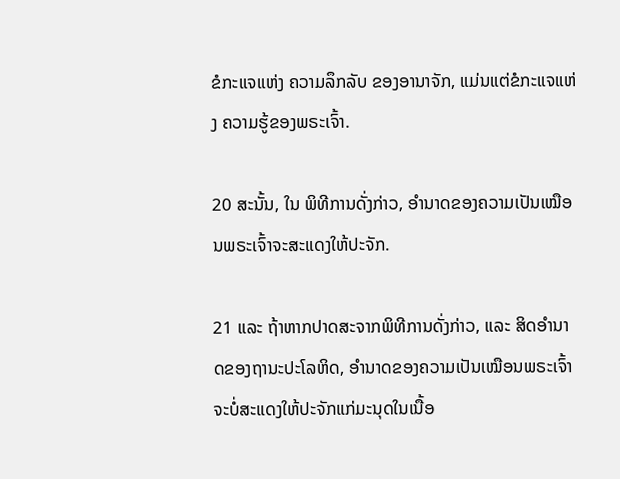ຂໍກະແຈແຫ່ງ ຄວາມລຶກລັບ ຂອງອານາຈັກ, ແມ່ນແຕ່ຂໍກະແຈແຫ່ງ ຄວາມຮູ້ຂອງພຣະເຈົ້າ.

20 ສະນັ້ນ, ໃນ ພິທີການດັ່ງກ່າວ, ອຳນາດຂອງຄວາມເປັນເໝືອນພຣະເຈົ້າຈະສະແດງໃຫ້ປະຈັກ.

21 ແລະ ຖ້າຫາກປາດສະຈາກພິທີການດັ່ງກ່າວ, ແລະ ສິດອຳນາດຂອງຖານະປະໂລຫິດ, ອຳນາດຂອງຄວາມເປັນເໝືອນພຣະເຈົ້າ ຈະບໍ່ສະແດງໃຫ້ປະຈັກແກ່ມະນຸດໃນເນື້ອ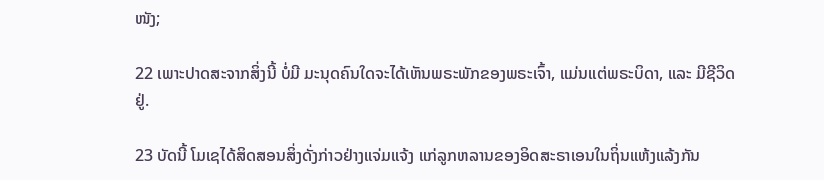ໜັງ;

22 ເພາະປາດສະຈາກສິ່ງນີ້ ບໍ່ມີ ມະນຸດຄົນໃດຈະໄດ້ເຫັນພຣະພັກຂອງພຣະເຈົ້າ, ແມ່ນແຕ່ພຣະບິດາ, ແລະ ມີຊີວິດຢູ່.

23 ບັດນີ້ ໂມເຊໄດ້ສິດສອນສິ່ງດັ່ງກ່າວຢ່າງແຈ່ມແຈ້ງ ແກ່ລູກຫລານຂອງອິດສະຣາເອນໃນຖິ່ນແຫ້ງແລ້ງກັນ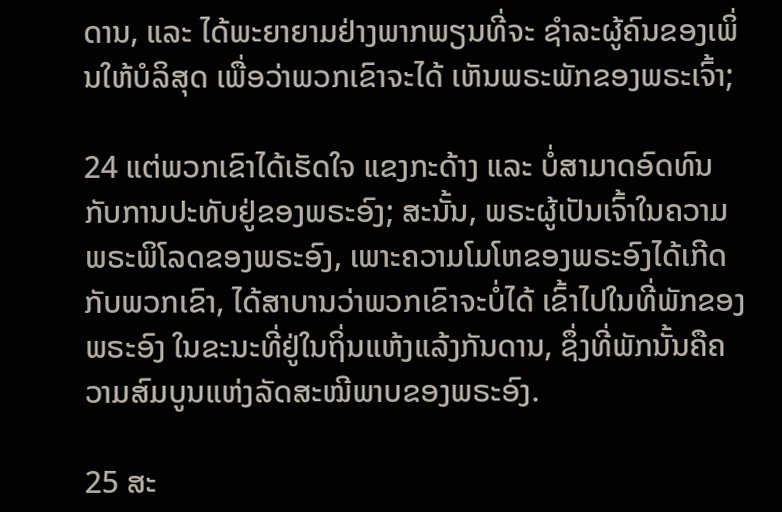ດານ, ແລະ ໄດ້ພະຍາຍາມຢ່າງພາກພຽນທີ່ຈະ ຊຳລະຜູ້ຄົນຂອງເພິ່ນໃຫ້ບໍລິສຸດ ເພື່ອວ່າພວກເຂົາຈະໄດ້ ເຫັນພຣະພັກຂອງພຣະເຈົ້າ;

24 ແຕ່ພວກເຂົາໄດ້ເຮັດໃຈ ແຂງກະດ້າງ ແລະ ບໍ່ສາມາດອົດທົນກັບການປະທັບຢູ່ຂອງພຣະອົງ; ສະນັ້ນ, ພຣະຜູ້ເປັນເຈົ້າໃນຄວາມ ພຣະພິໂລດຂອງພຣະອົງ, ເພາະຄວາມໂມໂຫຂອງພຣະອົງໄດ້ເກີດກັບພວກເຂົາ, ໄດ້ສາບານວ່າພວກເຂົາຈະບໍ່ໄດ້ ເຂົ້າໄປໃນທີ່ພັກຂອງພຣະອົງ ໃນຂະນະທີ່ຢູ່ໃນຖິ່ນແຫ້ງແລ້ງກັນດານ, ຊຶ່ງທີ່ພັກນັ້ນຄືຄວາມສົມບູນແຫ່ງລັດສະໝີພາບຂອງພຣະອົງ.

25 ສະ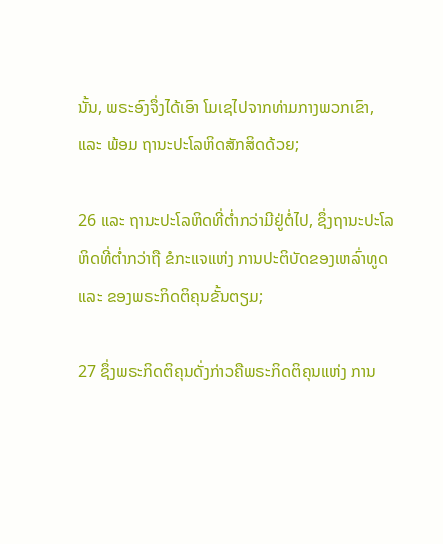ນັ້ນ, ພຣະອົງຈຶ່ງໄດ້ເອົາ ໂມເຊໄປຈາກທ່າມກາງພວກເຂົາ, ແລະ ພ້ອມ ຖານະປະໂລຫິດສັກສິດດ້ວຍ;

26 ແລະ ຖານະປະໂລຫິດທີ່ຕ່ຳກວ່າມີຢູ່ຕໍ່ໄປ, ຊຶ່ງຖານະປະໂລຫິດທີ່ຕ່ຳກວ່າຖື ຂໍກະແຈແຫ່ງ ການປະຕິບັດຂອງເຫລົ່າທູດ ແລະ ຂອງພຣະກິດຕິຄຸນຂັ້ນຕຽມ;

27 ຊຶ່ງພຣະກິດຕິຄຸນດັ່ງກ່າວຄືພຣະກິດຕິຄຸນແຫ່ງ ການ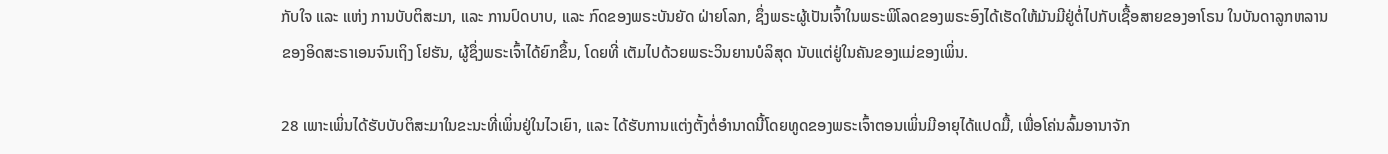ກັບໃຈ ແລະ ແຫ່ງ ການບັບຕິສະມາ, ແລະ ການປົດບາບ, ແລະ ກົດຂອງພຣະບັນຍັດ ຝ່າຍໂລກ, ຊຶ່ງພຣະຜູ້ເປັນເຈົ້າໃນພຣະພິໂລດຂອງພຣະອົງໄດ້ເຮັດໃຫ້ມັນມີຢູ່ຕໍ່ໄປກັບເຊື້ອສາຍຂອງອາໂຣນ ໃນບັນດາລູກຫລານຂອງອິດສະຣາເອນຈົນເຖິງ ໂຢຮັນ, ຜູ້ຊຶ່ງພຣະເຈົ້າໄດ້ຍົກຂຶ້ນ, ໂດຍທີ່ ເຕັມໄປດ້ວຍພຣະວິນຍານບໍລິສຸດ ນັບແຕ່ຢູ່ໃນຄັນຂອງແມ່ຂອງເພິ່ນ.

28 ເພາະເພິ່ນໄດ້ຮັບບັບຕິສະມາໃນຂະນະທີ່ເພິ່ນຢູ່ໃນໄວເຍົາ, ແລະ ໄດ້ຮັບການແຕ່ງຕັ້ງຕໍ່ອຳນາດນີ້ໂດຍທູດຂອງພຣະເຈົ້າຕອນເພິ່ນມີອາຍຸໄດ້ແປດມື້, ເພື່ອໂຄ່ນລົ້ມອານາຈັກ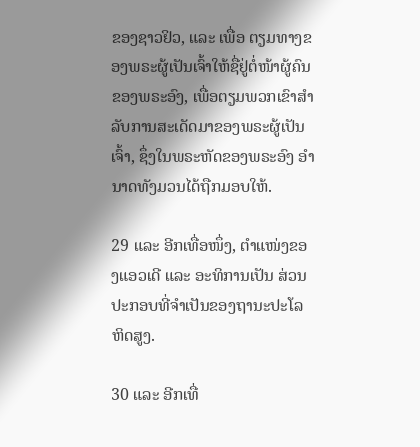ຂອງຊາວຢິວ, ແລະ ເພື່ອ ຕຽມທາງຂອງພຣະຜູ້ເປັນເຈົ້າໃຫ້ຊື່ຢູ່ຕໍ່ໜ້າຜູ້ຄົນຂອງພຣະອົງ, ເພື່ອຕຽມພວກເຂົາສຳລັບການສະເດັດມາຂອງພຣະຜູ້ເປັນເຈົ້າ, ຊຶ່ງໃນພຣະຫັດຂອງພຣະອົງ ອຳນາດທັງມວນໄດ້ຖືກມອບໃຫ້.

29 ແລະ ອີກເທື່ອໜຶ່ງ, ຕຳແໜ່ງຂອງແອວເດີ ແລະ ອະທິການເປັນ ສ່ວນປະກອບທີ່ຈຳເປັນຂອງຖານະປະໂລຫິດສູງ.

30 ແລະ ອີກເທື່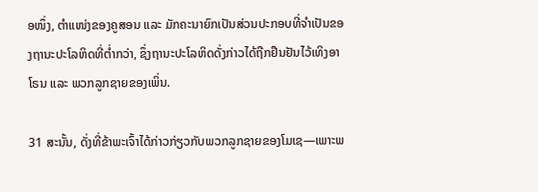ອໜຶ່ງ, ຕຳແໜ່ງຂອງຄູສອນ ແລະ ມັກຄະນາຍົກເປັນສ່ວນປະກອບທີ່ຈຳເປັນຂອງຖານະປະໂລຫິດທີ່ຕ່ຳກວ່າ, ຊຶ່ງຖານະປະໂລຫິດດັ່ງກ່າວໄດ້ຖືກຢືນຢັນໄວ້ເທິງອາໂຣນ ແລະ ພວກລູກຊາຍຂອງເພິ່ນ.

31 ສະນັ້ນ, ດັ່ງທີ່ຂ້າພະເຈົ້າໄດ້ກ່າວກ່ຽວກັບພວກລູກຊາຍຂອງໂມເຊ—ເພາະພ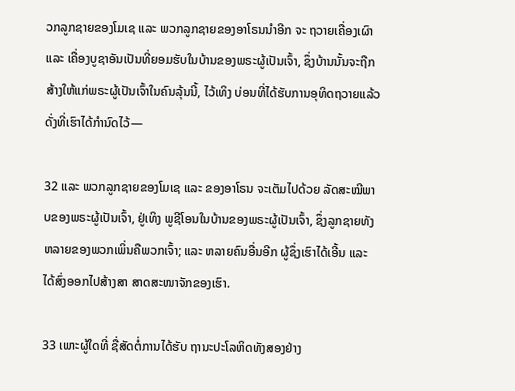ວກລູກຊາຍຂອງໂມເຊ ແລະ ພວກລູກຊາຍຂອງອາໂຣນນຳອີກ ຈະ ຖວາຍເຄື່ອງເຜົາ ແລະ ເຄື່ອງບູຊາອັນເປັນທີ່ຍອມຮັບໃນບ້ານຂອງພຣະຜູ້ເປັນເຈົ້າ, ຊຶ່ງບ້ານນັ້ນຈະຖືກສ້າງໃຫ້ແກ່ພຣະຜູ້ເປັນເຈົ້າໃນຄົນລຸ້ນນີ້, ໄວ້ເທິງ ບ່ອນທີ່ໄດ້ຮັບການອຸທິດຖວາຍແລ້ວ ດັ່ງທີ່ເຮົາໄດ້ກຳນົດໄວ້—

32 ແລະ ພວກລູກຊາຍຂອງໂມເຊ ແລະ ຂອງອາໂຣນ ຈະເຕັມໄປດ້ວຍ ລັດສະໝີພາບຂອງພຣະຜູ້ເປັນເຈົ້າ, ຢູ່ເທິງ ພູຊີໂອນໃນບ້ານຂອງພຣະຜູ້ເປັນເຈົ້າ, ຊຶ່ງລູກຊາຍທັງຫລາຍຂອງພວກເພິ່ນຄືພວກເຈົ້າ; ແລະ ຫລາຍຄົນອື່ນອີກ ຜູ້ຊຶ່ງເຮົາໄດ້ເອີ້ນ ແລະ ໄດ້ສົ່ງອອກໄປສ້າງສາ ສາດສະໜາຈັກຂອງເຮົາ.

33 ເພາະຜູ້ໃດທີ່ ຊື່ສັດຕໍ່ການໄດ້ຮັບ ຖານະປະໂລຫິດທັງສອງຢ່າງ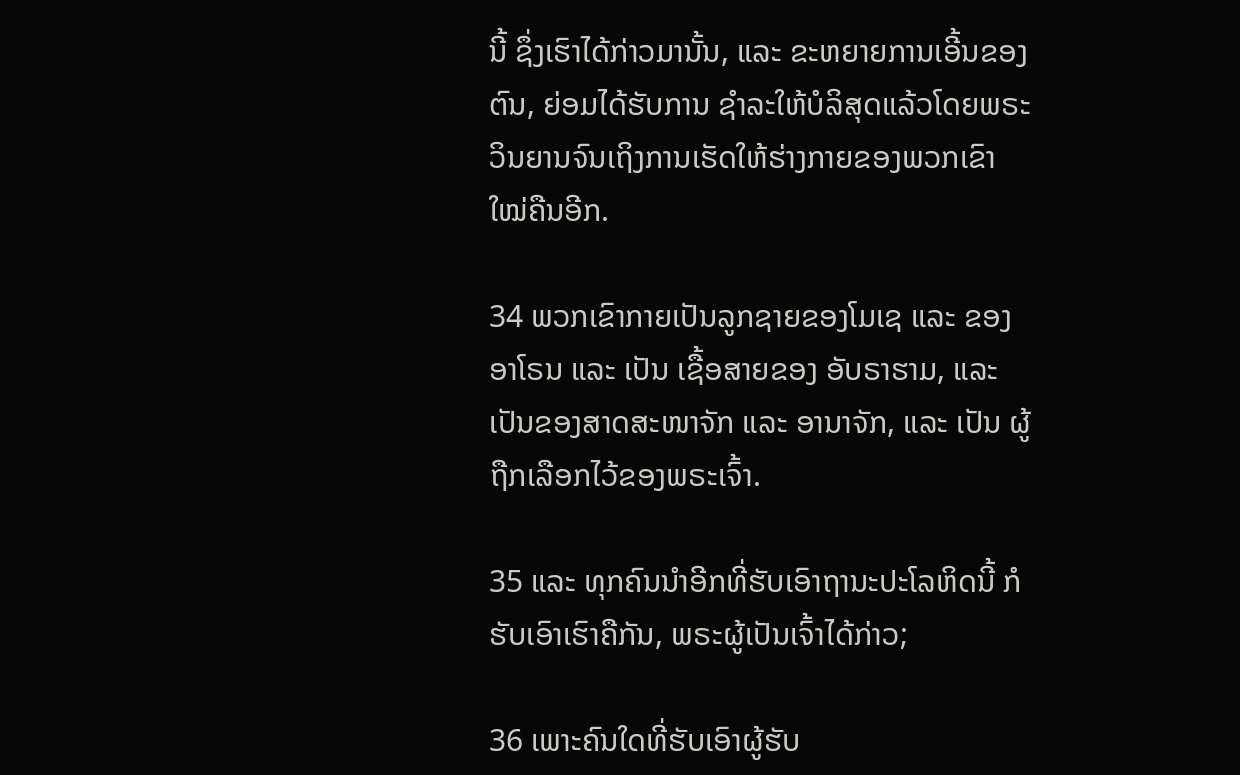ນີ້ ຊຶ່ງເຮົາໄດ້ກ່າວມານັ້ນ, ແລະ ຂະຫຍາຍການເອີ້ນຂອງຕົນ, ຍ່ອມໄດ້ຮັບການ ຊຳລະໃຫ້ບໍລິສຸດແລ້ວໂດຍພຣະວິນຍານຈົນເຖິງການເຮັດໃຫ້ຮ່າງກາຍຂອງພວກເຂົາໃໝ່ຄືນອີກ.

34 ພວກເຂົາກາຍເປັນລູກຊາຍຂອງໂມເຊ ແລະ ຂອງອາໂຣນ ແລະ ເປັນ ເຊື້ອສາຍຂອງ ອັບຣາຮາມ, ແລະ ເປັນຂອງສາດສະໜາຈັກ ແລະ ອານາຈັກ, ແລະ ເປັນ ຜູ້ຖືກເລືອກໄວ້ຂອງພຣະເຈົ້າ.

35 ແລະ ທຸກຄົນນຳອີກທີ່ຮັບເອົາຖານະປະໂລຫິດນີ້ ກໍຮັບເອົາເຮົາຄືກັນ, ພຣະຜູ້ເປັນເຈົ້າໄດ້ກ່າວ;

36 ເພາະຄົນໃດທີ່ຮັບເອົາຜູ້ຮັບ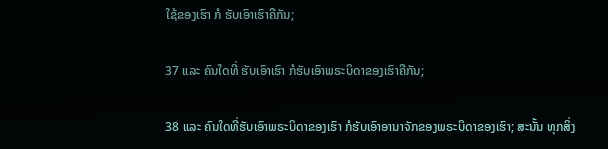ໃຊ້ຂອງເຮົາ ກໍ ຮັບເອົາເຮົາຄືກັນ;

37 ແລະ ຄົນໃດທີ່ ຮັບເອົາເຮົາ ກໍຮັບເອົາພຣະບິດາຂອງເຮົາຄືກັນ;

38 ແລະ ຄົນໃດທີ່ຮັບເອົາພຣະບິດາຂອງເຮົາ ກໍຮັບເອົາອານາຈັກຂອງພຣະບິດາຂອງເຮົາ; ສະນັ້ນ ທຸກສິ່ງ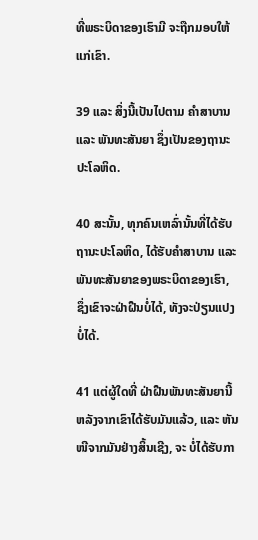ທີ່ພຣະບິດາຂອງເຮົາມີ ຈະຖືກມອບໃຫ້ແກ່ເຂົາ.

39 ແລະ ສິ່ງນີ້ເປັນໄປຕາມ ຄຳສາບານ ແລະ ພັນທະສັນຍາ ຊຶ່ງເປັນຂອງຖານະປະໂລຫິດ.

40 ສະນັ້ນ, ທຸກຄົນເຫລົ່ານັ້ນທີ່ໄດ້ຮັບຖານະປະໂລຫິດ, ໄດ້ຮັບຄຳສາບານ ແລະ ພັນທະສັນຍາຂອງພຣະບິດາຂອງເຮົາ, ຊຶ່ງເຂົາຈະຝ່າຝືນບໍ່ໄດ້, ທັງຈະປ່ຽນແປງບໍ່ໄດ້.

41 ແຕ່ຜູ້ໃດທີ່ ຝ່າຝືນພັນທະສັນຍານີ້ ຫລັງຈາກເຂົາໄດ້ຮັບມັນແລ້ວ, ແລະ ຫັນໜີຈາກມັນຢ່າງສິ້ນເຊີງ, ຈະ ບໍ່ໄດ້ຮັບກາ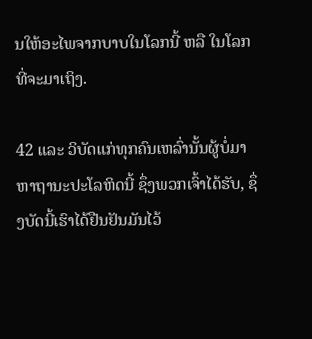ນໃຫ້ອະໄພຈາກບາບໃນໂລກນີ້ ຫລື ໃນໂລກທີ່ຈະມາເຖິງ.

42 ແລະ ວິບັດແກ່ທຸກຄົນເຫລົ່ານັ້ນຜູ້ບໍ່ມາຫາຖານະປະໂລຫິດນີ້ ຊຶ່ງພວກເຈົ້າໄດ້ຮັບ, ຊຶ່ງບັດນີ້ເຮົາໄດ້ຢືນຢັນມັນໄວ້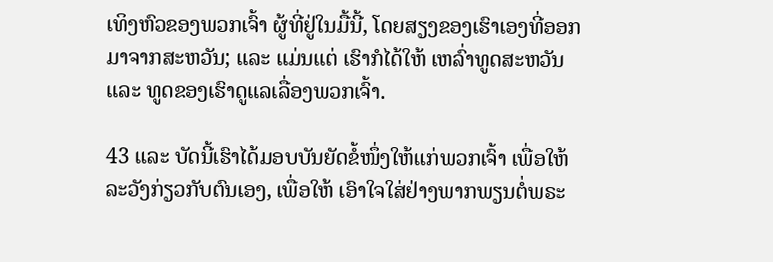ເທິງຫົວຂອງພວກເຈົ້າ ຜູ້ທີ່ຢູ່ໃນມື້ນີ້, ໂດຍສຽງຂອງເຮົາເອງທີ່ອອກມາຈາກສະຫວັນ; ແລະ ແມ່ນແຕ່ ເຮົາກໍໄດ້ໃຫ້ ເຫລົ່າທູດສະຫວັນ ແລະ ທູດຂອງເຮົາດູແລເລື່ອງພວກເຈົ້າ.

43 ແລະ ບັດນີ້ເຮົາໄດ້ມອບບັນຍັດຂໍ້ໜຶ່ງໃຫ້ແກ່ພວກເຈົ້າ ເພື່ອໃຫ້ລະວັງກ່ຽວກັບຕົນເອງ, ເພື່ອໃຫ້ ເອົາໃຈໃສ່ຢ່າງພາກພຽນຕໍ່ພຣະ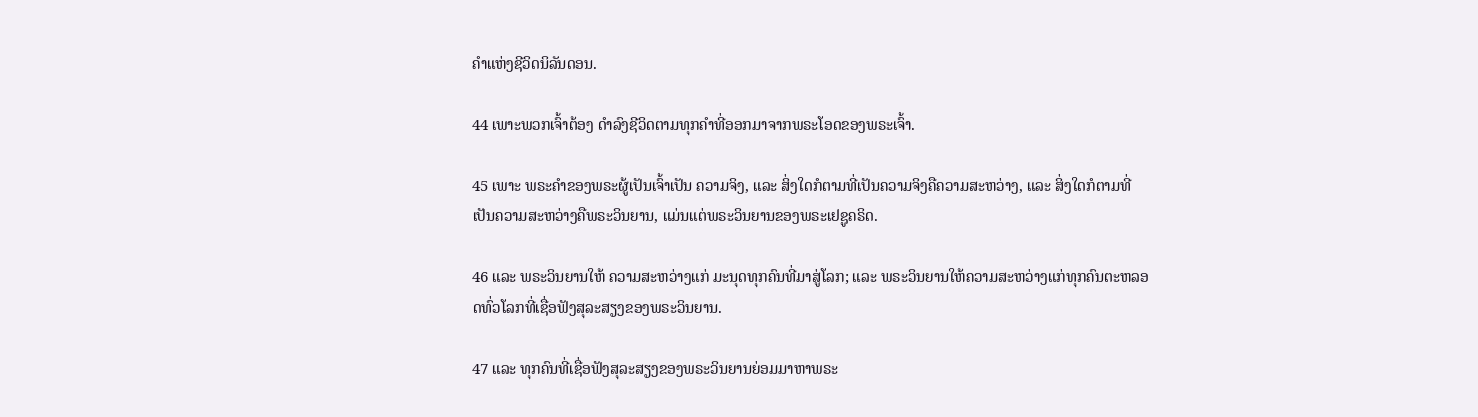ຄຳແຫ່ງຊີວິດນິລັນດອນ.

44 ເພາະພວກເຈົ້າຕ້ອງ ດຳລົງຊີວິດຕາມທຸກຄຳທີ່ອອກມາຈາກພຣະໂອດຂອງພຣະເຈົ້າ.

45 ເພາະ ພຣະຄຳຂອງພຣະຜູ້ເປັນເຈົ້າເປັນ ຄວາມຈິງ, ແລະ ສິ່ງໃດກໍຕາມທີ່ເປັນຄວາມຈິງຄືຄວາມສະຫວ່າງ, ແລະ ສິ່ງໃດກໍຕາມທີ່ເປັນຄວາມສະຫວ່າງຄືພຣະວິນຍານ, ແມ່ນແຕ່ພຣະວິນຍານຂອງພຣະເຢຊູຄຣິດ.

46 ແລະ ພຣະວິນຍານໃຫ້ ຄວາມສະຫວ່າງແກ່ ມະນຸດທຸກຄົນທີ່ມາສູ່ໂລກ; ແລະ ພຣະວິນຍານໃຫ້ຄວາມສະຫວ່າງແກ່ທຸກຄົນຕະຫລອດທົ່ວໂລກທີ່ເຊື່ອຟັງສຸລະສຽງຂອງພຣະວິນຍານ.

47 ແລະ ທຸກຄົນທີ່ເຊື່ອຟັງສຸລະສຽງຂອງພຣະວິນຍານຍ່ອມມາຫາພຣະ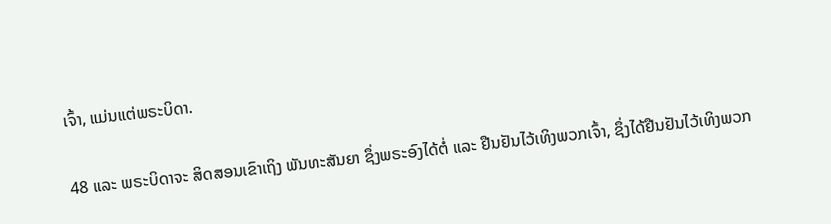ເຈົ້າ, ແມ່ນແຕ່ພຣະບິດາ.

48 ແລະ ພຣະບິດາຈະ ສິດສອນເຂົາເຖິງ ພັນທະສັນຍາ ຊຶ່ງພຣະອົງໄດ້ຕໍ່ ແລະ ຢືນຢັນໄວ້ເທິງພວກເຈົ້າ, ຊຶ່ງໄດ້ຢືນຢັນໄວ້ເທິງພວກ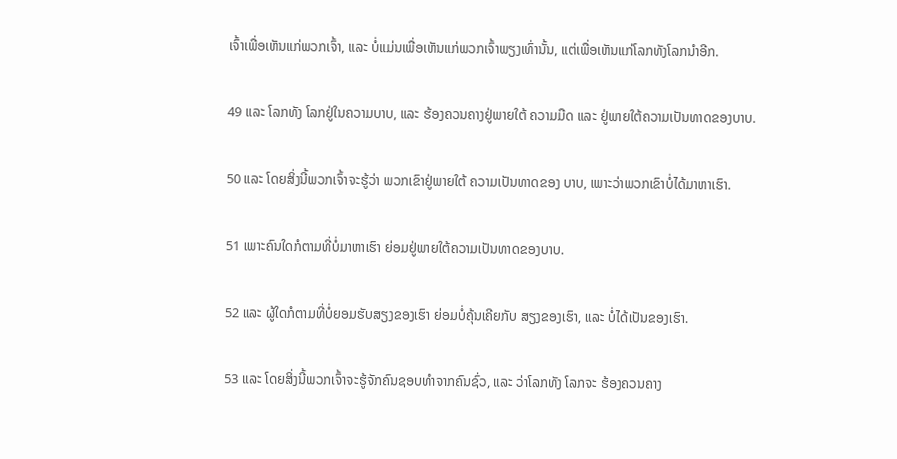ເຈົ້າເພື່ອເຫັນແກ່ພວກເຈົ້າ, ແລະ ບໍ່ແມ່ນເພື່ອເຫັນແກ່ພວກເຈົ້າພຽງເທົ່ານັ້ນ, ແຕ່ເພື່ອເຫັນແກ່ໂລກທັງໂລກນຳອີກ.

49 ແລະ ໂລກທັງ ໂລກຢູ່ໃນຄວາມບາບ, ແລະ ຮ້ອງຄວນຄາງຢູ່ພາຍໃຕ້ ຄວາມມືດ ແລະ ຢູ່ພາຍໃຕ້ຄວາມເປັນທາດຂອງບາບ.

50 ແລະ ໂດຍສິ່ງນີ້ພວກເຈົ້າຈະຮູ້ວ່າ ພວກເຂົາຢູ່ພາຍໃຕ້ ຄວາມເປັນທາດຂອງ ບາບ, ເພາະວ່າພວກເຂົາບໍ່ໄດ້ມາຫາເຮົາ.

51 ເພາະຄົນໃດກໍຕາມທີ່ບໍ່ມາຫາເຮົາ ຍ່ອມຢູ່ພາຍໃຕ້ຄວາມເປັນທາດຂອງບາບ.

52 ແລະ ຜູ້ໃດກໍຕາມທີ່ບໍ່ຍອມຮັບສຽງຂອງເຮົາ ຍ່ອມບໍ່ຄຸ້ນເຄີຍກັບ ສຽງຂອງເຮົາ, ແລະ ບໍ່ໄດ້ເປັນຂອງເຮົາ.

53 ແລະ ໂດຍສິ່ງນີ້ພວກເຈົ້າຈະຮູ້ຈັກຄົນຊອບທຳຈາກຄົນຊົ່ວ, ແລະ ວ່າໂລກທັງ ໂລກຈະ ຮ້ອງຄວນຄາງ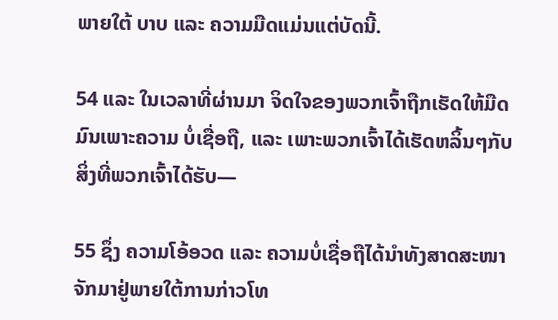ພາຍໃຕ້ ບາບ ແລະ ຄວາມມືດແມ່ນແຕ່ບັດນີ້.

54 ແລະ ໃນເວລາທີ່ຜ່ານມາ ຈິດໃຈຂອງພວກເຈົ້າຖືກເຮັດໃຫ້ມືດມົນເພາະຄວາມ ບໍ່ເຊື່ອຖື, ແລະ ເພາະພວກເຈົ້າໄດ້ເຮັດຫລິ້ນໆກັບສິ່ງທີ່ພວກເຈົ້າໄດ້ຮັບ—

55 ຊຶ່ງ ຄວາມໂອ້ອວດ ແລະ ຄວາມບໍ່ເຊື່ອຖືໄດ້ນຳທັງສາດສະໜາຈັກມາຢູ່ພາຍໃຕ້ການກ່າວໂທ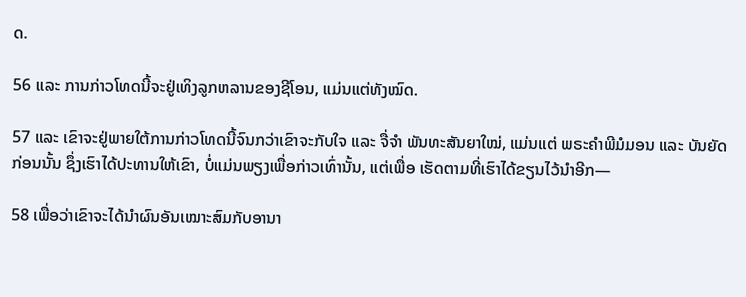ດ.

56 ແລະ ການກ່າວໂທດນີ້ຈະຢູ່ເທິງລູກຫລານຂອງຊີໂອນ, ແມ່ນແຕ່ທັງໝົດ.

57 ແລະ ເຂົາຈະຢູ່ພາຍໃຕ້ການກ່າວໂທດນີ້ຈົນກວ່າເຂົາຈະກັບໃຈ ແລະ ຈື່ຈຳ ພັນທະສັນຍາໃໝ່, ແມ່ນແຕ່ ພຣະຄຳພີມໍມອນ ແລະ ບັນຍັດ ກ່ອນນັ້ນ ຊຶ່ງເຮົາໄດ້ປະທານໃຫ້ເຂົາ, ບໍ່ແມ່ນພຽງເພື່ອກ່າວເທົ່ານັ້ນ, ແຕ່ເພື່ອ ເຮັດຕາມທີ່ເຮົາໄດ້ຂຽນໄວ້ນຳອີກ—

58 ເພື່ອວ່າເຂົາຈະໄດ້ນຳຜົນອັນເໝາະສົມກັບອານາ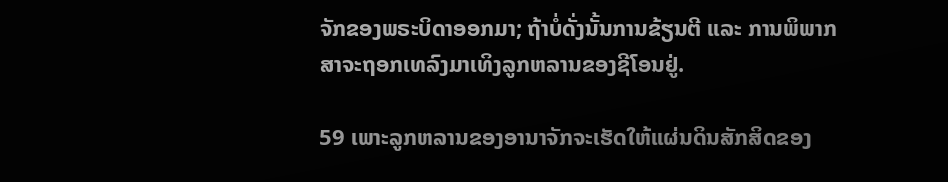ຈັກຂອງພຣະບິດາອອກມາ; ຖ້າບໍ່ດັ່ງນັ້ນການຂ້ຽນຕີ ແລະ ການພິພາກສາຈະຖອກເທລົງມາເທິງລູກຫລານຂອງຊີໂອນຢູ່.

59 ເພາະລູກຫລານຂອງອານາຈັກຈະເຮັດໃຫ້ແຜ່ນດິນສັກສິດຂອງ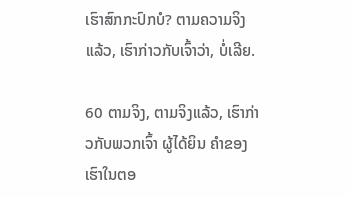ເຮົາສົກກະປົກບໍ? ຕາມຄວາມຈິງແລ້ວ, ເຮົາກ່າວກັບເຈົ້າວ່າ, ບໍ່ເລີຍ.

60 ຕາມຈິງ, ຕາມຈິງແລ້ວ, ເຮົາກ່າວກັບພວກເຈົ້າ ຜູ້ໄດ້ຍິນ ຄຳຂອງເຮົາໃນຕອ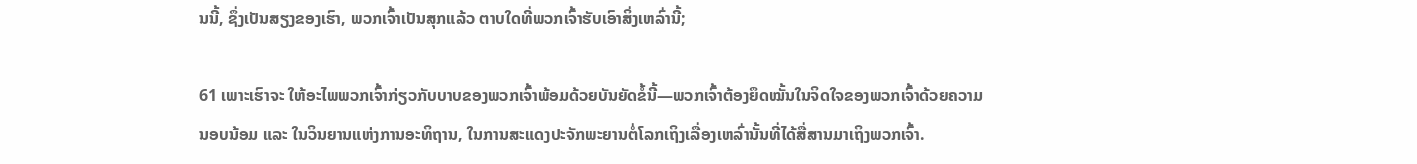ນນີ້, ຊຶ່ງເປັນສຽງຂອງເຮົາ, ພວກເຈົ້າເປັນສຸກແລ້ວ ຕາບໃດທີ່ພວກເຈົ້າຮັບເອົາສິ່ງເຫລົ່ານີ້;

61 ເພາະເຮົາຈະ ໃຫ້ອະໄພພວກເຈົ້າກ່ຽວກັບບາບຂອງພວກເຈົ້າພ້ອມດ້ວຍບັນຍັດຂໍ້ນີ້—ພວກເຈົ້າຕ້ອງຍຶດໝັ້ນໃນຈິດໃຈຂອງພວກເຈົ້າດ້ວຍຄວາມ ນອບນ້ອມ ແລະ ໃນວິນຍານແຫ່ງການອະທິຖານ, ໃນການສະແດງປະຈັກພະຍານຕໍ່ໂລກເຖິງເລື່ອງເຫລົ່ານັ້ນທີ່ໄດ້ສື່ສານມາເຖິງພວກເຈົ້າ.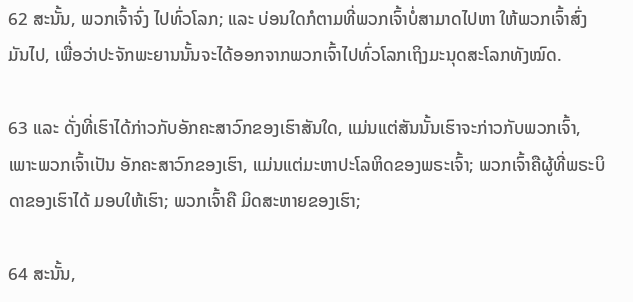62 ສະນັ້ນ, ພວກເຈົ້າຈົ່ງ ໄປທົ່ວໂລກ; ແລະ ບ່ອນໃດກໍຕາມທີ່ພວກເຈົ້າບໍ່ສາມາດໄປຫາ ໃຫ້ພວກເຈົ້າສົ່ງມັນໄປ, ເພື່ອວ່າປະຈັກພະຍານນັ້ນຈະໄດ້ອອກຈາກພວກເຈົ້າໄປທົ່ວໂລກເຖິງມະນຸດສະໂລກທັງໝົດ.

63 ແລະ ດັ່ງທີ່ເຮົາໄດ້ກ່າວກັບອັກຄະສາວົກຂອງເຮົາສັນໃດ, ແມ່ນແຕ່ສັນນັ້ນເຮົາຈະກ່າວກັບພວກເຈົ້າ, ເພາະພວກເຈົ້າເປັນ ອັກຄະສາວົກຂອງເຮົາ, ແມ່ນແຕ່ມະຫາປະໂລຫິດຂອງພຣະເຈົ້າ; ພວກເຈົ້າຄືຜູ້ທີ່ພຣະບິດາຂອງເຮົາໄດ້ ມອບໃຫ້ເຮົາ; ພວກເຈົ້າຄື ມິດສະຫາຍຂອງເຮົາ;

64 ສະນັ້ນ,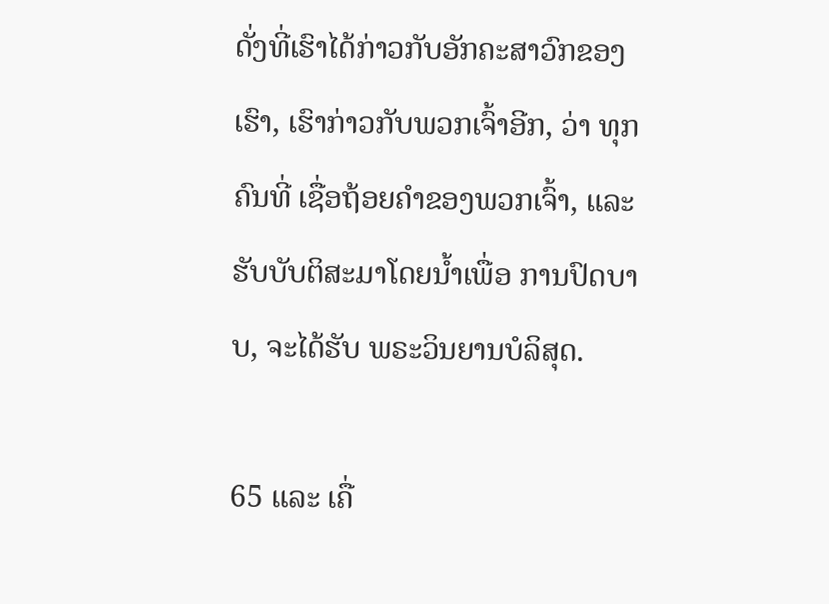ດັ່ງທີ່ເຮົາໄດ້ກ່າວກັບອັກຄະສາວົກຂອງເຮົາ, ເຮົາກ່າວກັບພວກເຈົ້າອີກ, ວ່າ ທຸກຄົນທີ່ ເຊື່ອຖ້ອຍຄຳຂອງພວກເຈົ້າ, ແລະ ຮັບບັບຕິສະມາໂດຍນ້ຳເພື່ອ ການປົດບາບ, ຈະໄດ້ຮັບ ພຣະວິນຍານບໍລິສຸດ.

65 ແລະ ເຄື່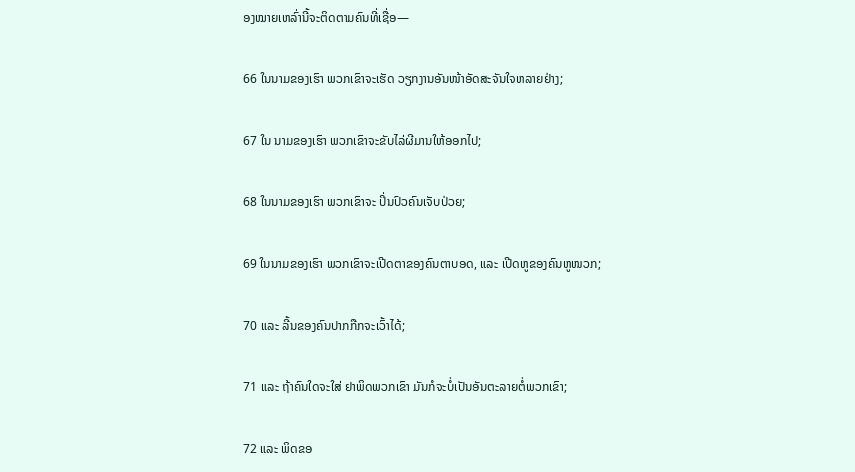ອງໝາຍເຫລົ່ານີ້ຈະຕິດຕາມຄົນທີ່ເຊື່ອ—

66 ໃນນາມຂອງເຮົາ ພວກເຂົາຈະເຮັດ ວຽກງານອັນໜ້າອັດສະຈັນໃຈຫລາຍຢ່າງ;

67 ໃນ ນາມຂອງເຮົາ ພວກເຂົາຈະຂັບໄລ່ຜີມານໃຫ້ອອກໄປ;

68 ໃນນາມຂອງເຮົາ ພວກເຂົາຈະ ປິ່ນປົວຄົນເຈັບປ່ວຍ;

69 ໃນນາມຂອງເຮົາ ພວກເຂົາຈະເປີດຕາຂອງຄົນຕາບອດ, ແລະ ເປີດຫູຂອງຄົນຫູໜວກ;

70 ແລະ ລີ້ນຂອງຄົນປາກກືກຈະເວົ້າໄດ້;

71 ແລະ ຖ້າຄົນໃດຈະໃສ່ ຢາພິດພວກເຂົາ ມັນກໍຈະບໍ່ເປັນອັນຕະລາຍຕໍ່ພວກເຂົາ;

72 ແລະ ພິດຂອ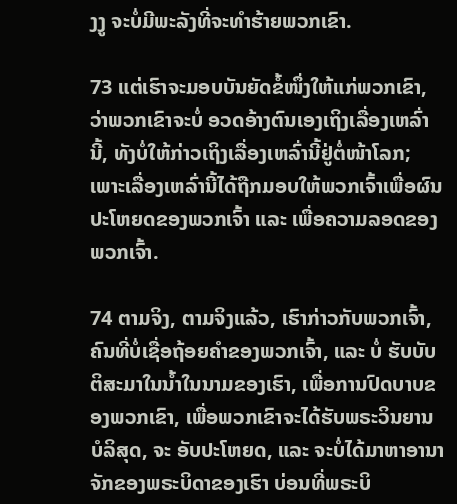ງງູ ຈະບໍ່ມີພະລັງທີ່ຈະທຳຮ້າຍພວກເຂົາ.

73 ແຕ່ເຮົາຈະມອບບັນຍັດຂໍ້ໜຶ່ງໃຫ້ແກ່ພວກເຂົາ, ວ່າພວກເຂົາຈະບໍ່ ອວດອ້າງຕົນເອງເຖິງເລື່ອງເຫລົ່ານີ້, ທັງບໍ່ໃຫ້ກ່າວເຖິງເລື່ອງເຫລົ່ານີ້ຢູ່ຕໍ່ໜ້າໂລກ; ເພາະເລື່ອງເຫລົ່ານີ້ໄດ້ຖືກມອບໃຫ້ພວກເຈົ້າເພື່ອຜົນປະໂຫຍດຂອງພວກເຈົ້າ ແລະ ເພື່ອຄວາມລອດຂອງພວກເຈົ້າ.

74 ຕາມຈິງ, ຕາມຈິງແລ້ວ, ເຮົາກ່າວກັບພວກເຈົ້າ, ຄົນທີ່ບໍ່ເຊື່ອຖ້ອຍຄຳຂອງພວກເຈົ້າ, ແລະ ບໍ່ ຮັບບັບຕິສະມາໃນນ້ຳໃນນາມຂອງເຮົາ, ເພື່ອການປົດບາບຂອງພວກເຂົາ, ເພື່ອພວກເຂົາຈະໄດ້ຮັບພຣະວິນຍານບໍລິສຸດ, ຈະ ອັບປະໂຫຍດ, ແລະ ຈະບໍ່ໄດ້ມາຫາອານາຈັກຂອງພຣະບິດາຂອງເຮົາ ບ່ອນທີ່ພຣະບິ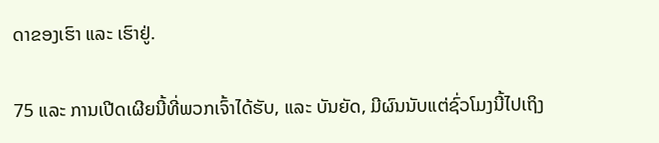ດາຂອງເຮົາ ແລະ ເຮົາຢູ່.

75 ແລະ ການເປີດເຜີຍນີ້ທີ່ພວກເຈົ້າໄດ້ຮັບ, ແລະ ບັນຍັດ, ມີຜົນນັບແຕ່ຊົ່ວໂມງນີ້ໄປເຖິງ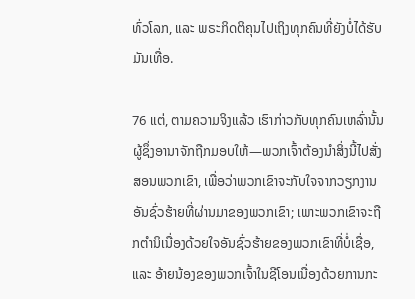ທົ່ວໂລກ, ແລະ ພຣະກິດຕິຄຸນໄປເຖິງທຸກຄົນທີ່ຍັງບໍ່ໄດ້ຮັບມັນເທື່ອ.

76 ແຕ່, ຕາມຄວາມຈິງແລ້ວ ເຮົາກ່າວກັບທຸກຄົນເຫລົ່ານັ້ນ ຜູ້ຊຶ່ງອານາຈັກຖືກມອບໃຫ້—ພວກເຈົ້າຕ້ອງນຳສິ່ງນີ້ໄປສັ່ງສອນພວກເຂົາ, ເພື່ອວ່າພວກເຂົາຈະກັບໃຈຈາກວຽກງານອັນຊົ່ວຮ້າຍທີ່ຜ່ານມາຂອງພວກເຂົາ; ເພາະພວກເຂົາຈະຖືກຕຳນິເນື່ອງດ້ວຍໃຈອັນຊົ່ວຮ້າຍຂອງພວກເຂົາທີ່ບໍ່ເຊື່ອ, ແລະ ອ້າຍນ້ອງຂອງພວກເຈົ້າໃນຊີໂອນເນື່ອງດ້ວຍການກະ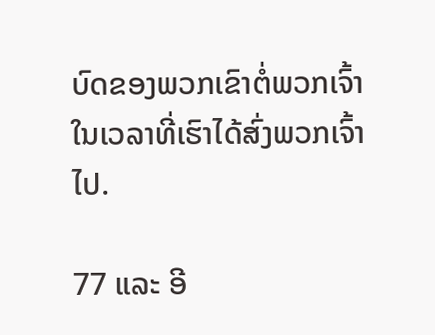ບົດຂອງພວກເຂົາຕໍ່ພວກເຈົ້າໃນເວລາທີ່ເຮົາໄດ້ສົ່ງພວກເຈົ້າໄປ.

77 ແລະ ອີ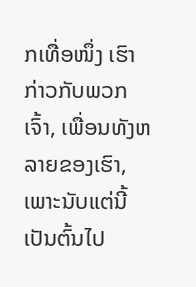ກເທື່ອໜຶ່ງ ເຮົາກ່າວກັບພວກເຈົ້າ, ເພື່ອນທັງຫລາຍຂອງເຮົາ, ເພາະນັບແຕ່ນີ້ເປັນຕົ້ນໄປ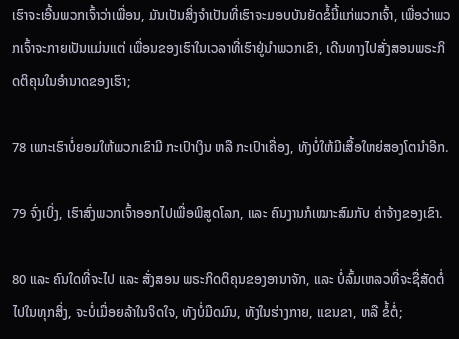ເຮົາຈະເອີ້ນພວກເຈົ້າວ່າເພື່ອນ, ມັນເປັນສິ່ງຈຳເປັນທີ່ເຮົາຈະມອບບັນຍັດຂໍ້ນີ້ແກ່ພວກເຈົ້າ, ເພື່ອວ່າພວກເຈົ້າຈະກາຍເປັນແມ່ນແຕ່ ເພື່ອນຂອງເຮົາໃນເວລາທີ່ເຮົາຢູ່ນຳພວກເຂົາ, ເດີນທາງໄປສັ່ງສອນພຣະກິດຕິຄຸນໃນອຳນາດຂອງເຮົາ;

78 ເພາະເຮົາບໍ່ຍອມໃຫ້ພວກເຂົາມີ ກະເປົາເງິນ ຫລື ກະເປົາເຄື່ອງ, ທັງບໍ່ໃຫ້ມີເສື້ອໃຫຍ່ສອງໂຕນຳອີກ.

79 ຈົ່ງເບິ່ງ, ເຮົາສົ່ງພວກເຈົ້າອອກໄປເພື່ອພິສູດໂລກ, ແລະ ຄົນງານກໍເໝາະສົມກັບ ຄ່າຈ້າງຂອງເຂົາ.

80 ແລະ ຄົນໃດທີ່ຈະໄປ ແລະ ສັ່ງສອນ ພຣະກິດຕິຄຸນຂອງອານາຈັກ, ແລະ ບໍ່ລົ້ມເຫລວທີ່ຈະຊື່ສັດຕໍ່ໄປໃນທຸກສິ່ງ, ຈະບໍ່ເມື່ອຍລ້າໃນຈິດໃຈ, ທັງບໍ່ມືດມົນ, ທັງໃນຮ່າງກາຍ, ແຂນຂາ, ຫລື ຂໍ້ຕໍ່;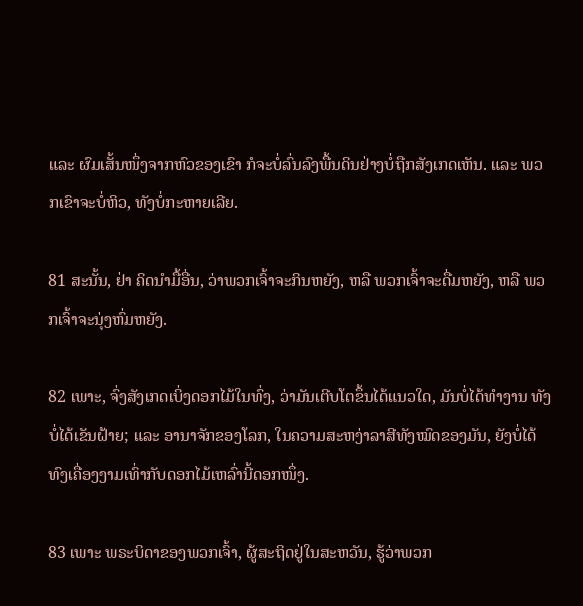ແລະ ຜົມເສັ້ນໜຶ່ງຈາກຫົວຂອງເຂົາ ກໍຈະບໍ່ລົ່ນລົງພື້ນດິນຢ່າງບໍ່ຖືກສັງເກດເຫັນ. ແລະ ພວກເຂົາຈະບໍ່ຫິວ, ທັງບໍ່ກະຫາຍເລີຍ.

81 ສະນັ້ນ, ຢ່າ ຄິດນຳມື້ອື່ນ, ວ່າພວກເຈົ້າຈະກິນຫຍັງ, ຫລື ພວກເຈົ້າຈະດື່ມຫຍັງ, ຫລື ພວກເຈົ້າຈະນຸ່ງຫົ່ມຫຍັງ.

82 ເພາະ, ຈົ່ງສັງເກດເບິ່ງດອກໄມ້ໃນທົ່ງ, ວ່າມັນເຕີບໂຕຂຶ້ນໄດ້ແນວໃດ, ມັນບໍ່ໄດ້ທຳງານ ທັງບໍ່ໄດ້ເຂັນຝ້າຍ; ແລະ ອານາຈັກຂອງໂລກ, ໃນຄວາມສະຫງ່າລາສີທັງໝົດຂອງມັນ, ຍັງບໍ່ໄດ້ທົງເຄື່ອງງາມເທົ່າກັບດອກໄມ້ເຫລົ່ານີ້ດອກໜຶ່ງ.

83 ເພາະ ພຣະບິດາຂອງພວກເຈົ້າ, ຜູ້ສະຖິດຢູ່ໃນສະຫວັນ, ຮູ້ວ່າພວກ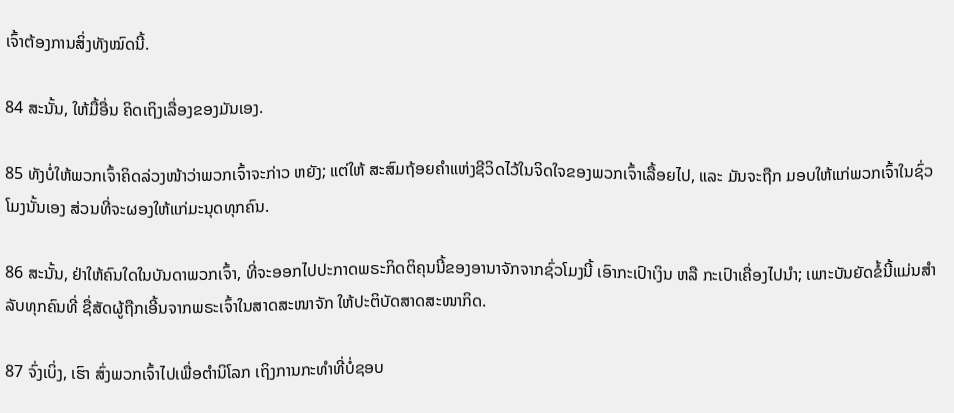ເຈົ້າຕ້ອງການສິ່ງທັງໝົດນີ້.

84 ສະນັ້ນ, ໃຫ້ມື້ອື່ນ ຄິດເຖິງເລື່ອງຂອງມັນເອງ.

85 ທັງບໍ່ໃຫ້ພວກເຈົ້າຄິດລ່ວງໜ້າວ່າພວກເຈົ້າຈະກ່າວ ຫຍັງ; ແຕ່ໃຫ້ ສະສົມຖ້ອຍຄຳແຫ່ງຊີວິດໄວ້ໃນຈິດໃຈຂອງພວກເຈົ້າເລື້ອຍໄປ, ແລະ ມັນຈະຖືກ ມອບໃຫ້ແກ່ພວກເຈົ້າໃນຊົ່ວໂມງນັ້ນເອງ ສ່ວນທີ່ຈະຜອງໃຫ້ແກ່ມະນຸດທຸກຄົນ.

86 ສະນັ້ນ, ຢ່າໃຫ້ຄົນໃດໃນບັນດາພວກເຈົ້າ, ທີ່ຈະອອກໄປປະກາດພຣະກິດຕິຄຸນນີ້ຂອງອານາຈັກຈາກຊົ່ວໂມງນີ້ ເອົາກະເປົາເງິນ ຫລື ກະເປົາເຄື່ອງໄປນຳ; ເພາະບັນຍັດຂໍ້ນີ້ແມ່ນສຳລັບທຸກຄົນທີ່ ຊື່ສັດຜູ້ຖືກເອີ້ນຈາກພຣະເຈົ້າໃນສາດສະໜາຈັກ ໃຫ້ປະຕິບັດສາດສະໜາກິດ.

87 ຈົ່ງເບິ່ງ, ເຮົາ ສົ່ງພວກເຈົ້າໄປເພື່ອຕຳນິໂລກ ເຖິງການກະທຳທີ່ບໍ່ຊອບ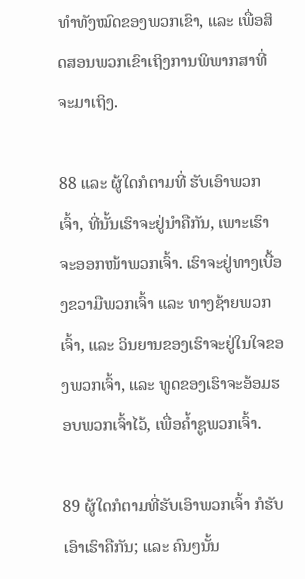ທຳທັງໝົດຂອງພວກເຂົາ, ແລະ ເພື່ອສິດສອນພວກເຂົາເຖິງການພິພາກສາທີ່ຈະມາເຖິງ.

88 ແລະ ຜູ້ໃດກໍຕາມທີ່ ຮັບເອົາພວກເຈົ້າ, ທີ່ນັ້ນເຮົາຈະຢູ່ນຳຄືກັນ, ເພາະເຮົາຈະອອກໜ້າພວກເຈົ້າ. ເຮົາຈະຢູ່ທາງເບື້ອງຂວາມືພວກເຈົ້າ ແລະ ທາງຊ້າຍພວກເຈົ້າ, ແລະ ວິນຍານຂອງເຮົາຈະຢູ່ໃນໃຈຂອງພວກເຈົ້າ, ແລະ ທູດຂອງເຮົາຈະອ້ອມຮອບພວກເຈົ້າໄວ້, ເພື່ອຄ້ຳຊູພວກເຈົ້າ.

89 ຜູ້ໃດກໍຕາມທີ່ຮັບເອົາພວກເຈົ້າ ກໍຮັບເອົາເຮົາຄືກັນ; ແລະ ຄົນໆນັ້ນ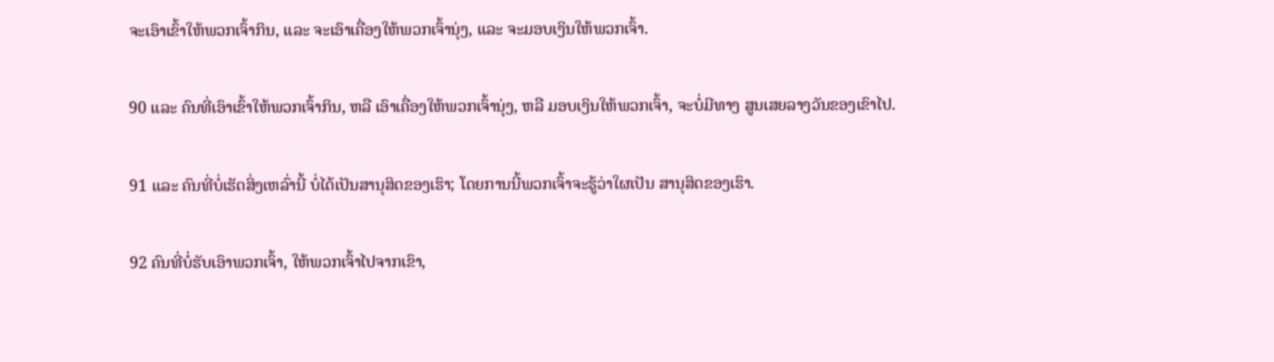ຈະເອົາເຂົ້າໃຫ້ພວກເຈົ້າກິນ, ແລະ ຈະເອົາເຄື່ອງໃຫ້ພວກເຈົ້ານຸ່ງ, ແລະ ຈະມອບເງິນໃຫ້ພວກເຈົ້າ.

90 ແລະ ຄົນທີ່ເອົາເຂົ້າໃຫ້ພວກເຈົ້າກິນ, ຫລື ເອົາເຄື່ອງໃຫ້ພວກເຈົ້ານຸ່ງ, ຫລື ມອບເງິນໃຫ້ພວກເຈົ້າ, ຈະບໍ່ມີທາງ ສູນເສຍລາງວັນຂອງເຂົາໄປ.

91 ແລະ ຄົນທີ່ບໍ່ເຮັດສິ່ງເຫລົ່ານີ້ ບໍ່ໄດ້ເປັນສານຸສິດຂອງເຮົາ; ໂດຍການນີ້ພວກເຈົ້າຈະຮູ້ວ່າໃຜເປັນ ສານຸສິດຂອງເຮົາ.

92 ຄົນທີ່ບໍ່ຮັບເອົາພວກເຈົ້າ, ໃຫ້ພວກເຈົ້າໄປຈາກເຂົາ,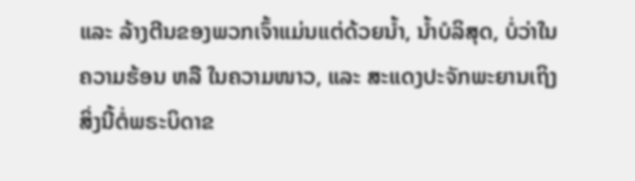ແລະ ລ້າງຕີນຂອງພວກເຈົ້າແມ່ນແຕ່ດ້ວຍນ້ຳ, ນ້ຳບໍລິສຸດ, ບໍ່ວ່າໃນຄວາມຮ້ອນ ຫລື ໃນຄວາມໜາວ, ແລະ ສະແດງປະຈັກພະຍານເຖິງສິ່ງນີ້ຕໍ່ພຣະບິດາຂ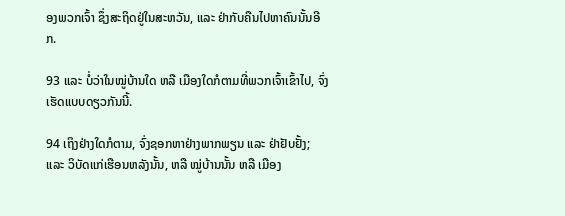ອງພວກເຈົ້າ ຊຶ່ງສະຖິດຢູ່ໃນສະຫວັນ, ແລະ ຢ່າກັບຄືນໄປຫາຄົນນັ້ນອີກ.

93 ແລະ ບໍ່ວ່າໃນໝູ່ບ້ານໃດ ຫລື ເມືອງໃດກໍຕາມທີ່ພວກເຈົ້າເຂົ້າໄປ, ຈົ່ງເຮັດແບບດຽວກັນນີ້.

94 ເຖິງຢ່າງໃດກໍຕາມ, ຈົ່ງຊອກຫາຢ່າງພາກພຽນ ແລະ ຢ່າຢັບຢັ້ງ; ແລະ ວິບັດແກ່ເຮືອນຫລັງນັ້ນ, ຫລື ໝູ່ບ້ານນັ້ນ ຫລື ເມືອງ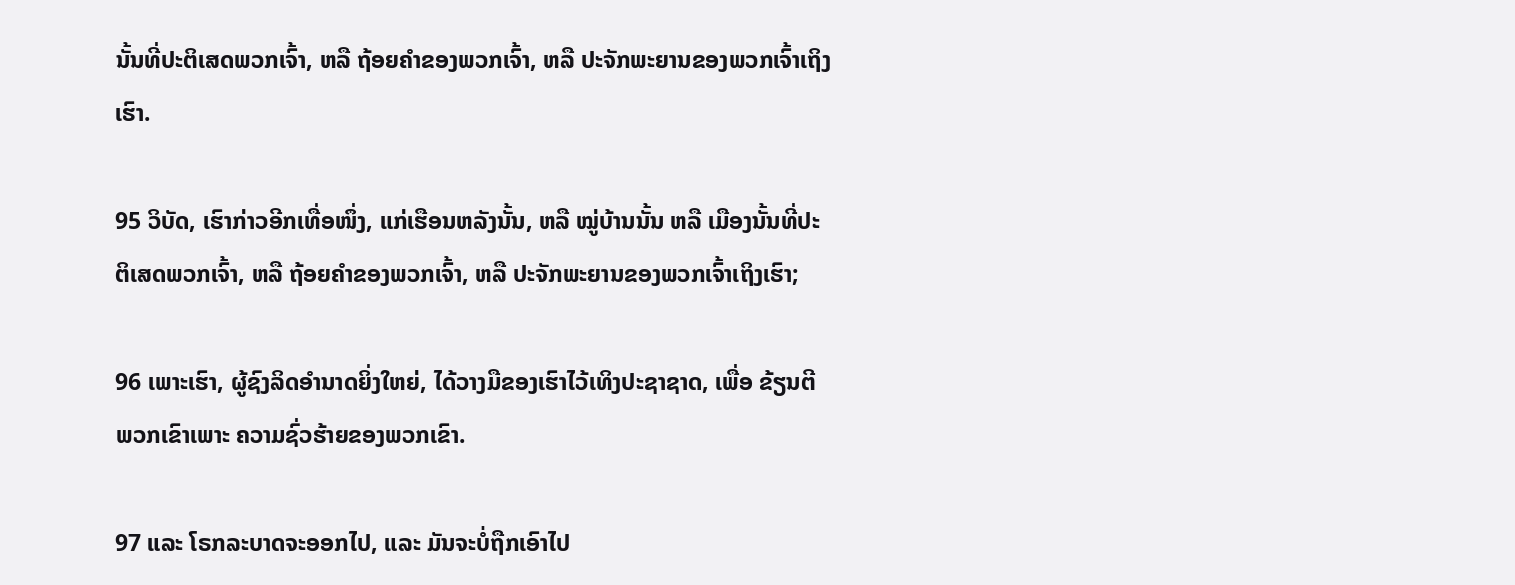ນັ້ນທີ່ປະຕິເສດພວກເຈົ້າ, ຫລື ຖ້ອຍຄຳຂອງພວກເຈົ້າ, ຫລື ປະຈັກພະຍານຂອງພວກເຈົ້າເຖິງເຮົາ.

95 ວິບັດ, ເຮົາກ່າວອີກເທື່ອໜຶ່ງ, ແກ່ເຮືອນຫລັງນັ້ນ, ຫລື ໝູ່ບ້ານນັ້ນ ຫລື ເມືອງນັ້ນທີ່ປະຕິເສດພວກເຈົ້າ, ຫລື ຖ້ອຍຄຳຂອງພວກເຈົ້າ, ຫລື ປະຈັກພະຍານຂອງພວກເຈົ້າເຖິງເຮົາ;

96 ເພາະເຮົາ, ຜູ້ຊົງລິດອຳນາດຍິ່ງໃຫຍ່, ໄດ້ວາງມືຂອງເຮົາໄວ້ເທິງປະຊາຊາດ, ເພື່ອ ຂ້ຽນຕີພວກເຂົາເພາະ ຄວາມຊົ່ວຮ້າຍຂອງພວກເຂົາ.

97 ແລະ ໂຣກລະບາດຈະອອກໄປ, ແລະ ມັນຈະບໍ່ຖືກເອົາໄປ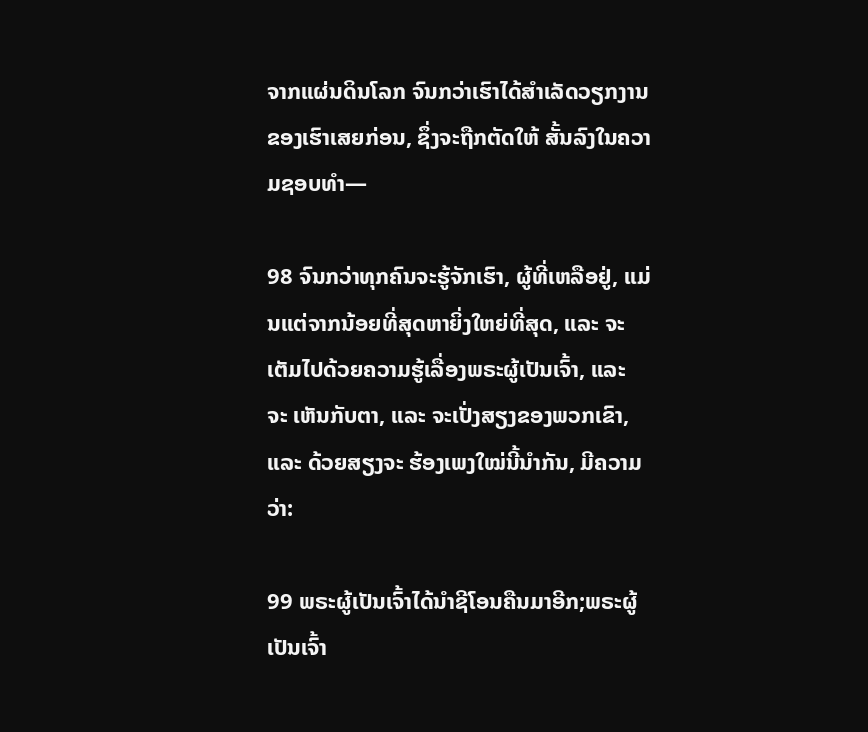ຈາກແຜ່ນດິນໂລກ ຈົນກວ່າເຮົາໄດ້ສຳເລັດວຽກງານຂອງເຮົາເສຍກ່ອນ, ຊຶ່ງຈະຖືກຕັດໃຫ້ ສັ້ນລົງໃນຄວາມຊອບທຳ—

98 ຈົນກວ່າທຸກຄົນຈະຮູ້ຈັກເຮົາ, ຜູ້ທີ່ເຫລືອຢູ່, ແມ່ນແຕ່ຈາກນ້ອຍທີ່ສຸດຫາຍິ່ງໃຫຍ່ທີ່ສຸດ, ແລະ ຈະເຕັມໄປດ້ວຍຄວາມຮູ້ເລື່ອງພຣະຜູ້ເປັນເຈົ້າ, ແລະ ຈະ ເຫັນກັບຕາ, ແລະ ຈະເປັ່ງສຽງຂອງພວກເຂົາ, ແລະ ດ້ວຍສຽງຈະ ຮ້ອງເພງໃໝ່ນີ້ນຳກັນ, ມີຄວາມວ່າ:

99 ພຣະຜູ້ເປັນເຈົ້າໄດ້ນຳຊີໂອນຄືນມາອີກ;ພຣະຜູ້ເປັນເຈົ້າ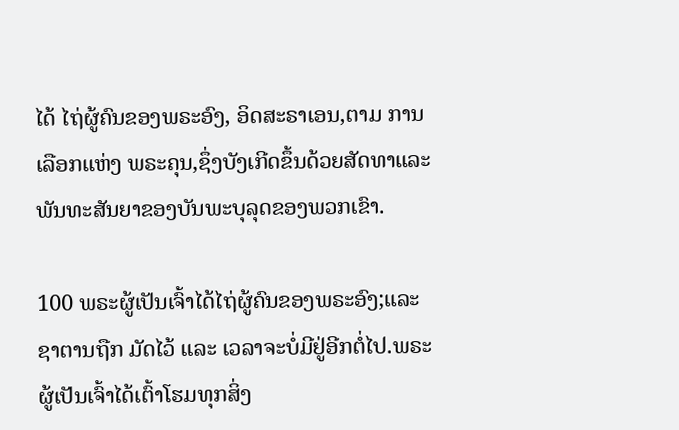ໄດ້ ໄຖ່ຜູ້ຄົນຂອງພຣະອົງ, ອິດສະຣາເອນ,ຕາມ ການເລືອກແຫ່ງ ພຣະຄຸນ,ຊຶ່ງບັງເກີດຂຶ້ນດ້ວຍສັດທາແລະ ພັນທະສັນຍາຂອງບັນພະບຸລຸດຂອງພວກເຂົາ.

100 ພຣະຜູ້ເປັນເຈົ້າໄດ້ໄຖ່ຜູ້ຄົນຂອງພຣະອົງ;ແລະ ຊາຕານຖືກ ມັດໄວ້ ແລະ ເວລາຈະບໍ່ມີຢູ່ອີກຕໍ່ໄປ.ພຣະຜູ້ເປັນເຈົ້າໄດ້ເຕົ້າໂຮມທຸກສິ່ງ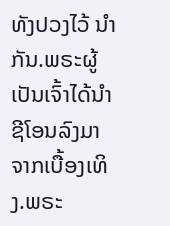ທັງປວງໄວ້ ນຳກັນ.ພຣະຜູ້ເປັນເຈົ້າໄດ້ນຳ ຊີໂອນລົງມາຈາກເບື້ອງເທິງ.ພຣະ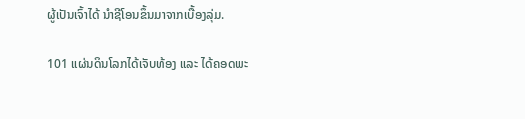ຜູ້ເປັນເຈົ້າໄດ້ ນຳຊີໂອນຂຶ້ນມາຈາກເບື້ອງລຸ່ມ.

101 ແຜ່ນດິນໂລກໄດ້ເຈັບທ້ອງ ແລະ ໄດ້ຄອດພະ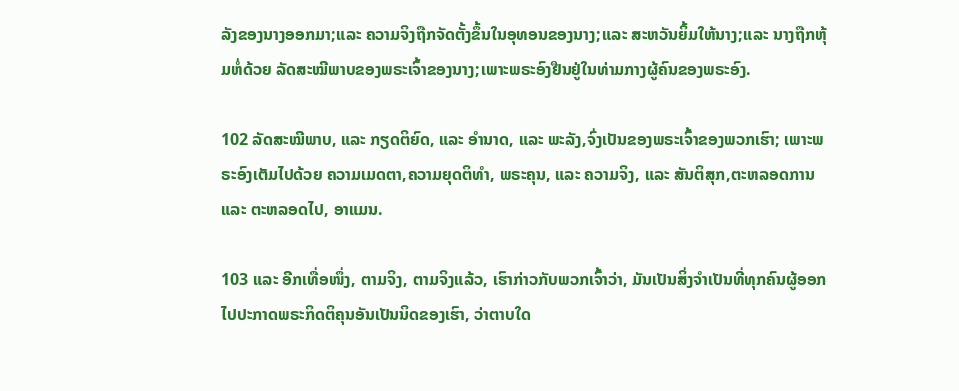ລັງຂອງນາງອອກມາ;ແລະ ຄວາມຈິງຖືກຈັດຕັ້ງຂຶ້ນໃນອຸທອນຂອງນາງ;ແລະ ສະຫວັນຍິ້ມໃຫ້ນາງ;ແລະ ນາງຖືກຫຸ້ມຫໍ່ດ້ວຍ ລັດສະໝີພາບຂອງພຣະເຈົ້າຂອງນາງ;ເພາະພຣະອົງຢືນຢູ່ໃນທ່າມກາງຜູ້ຄົນຂອງພຣະອົງ.

102 ລັດສະໝີພາບ, ແລະ ກຽດຕິຍົດ, ແລະ ອຳນາດ, ແລະ ພະລັງ,ຈົ່ງເປັນຂອງພຣະເຈົ້າຂອງພວກເຮົາ; ເພາະພຣະອົງເຕັມໄປດ້ວຍ ຄວາມເມດຕາ,ຄວາມຍຸດຕິທຳ, ພຣະຄຸນ, ແລະ ຄວາມຈິງ, ແລະ ສັນຕິສຸກ,ຕະຫລອດການ ແລະ ຕະຫລອດໄປ, ອາແມນ.

103 ແລະ ອີກເທື່ອໜຶ່ງ, ຕາມຈິງ, ຕາມຈິງແລ້ວ, ເຮົາກ່າວກັບພວກເຈົ້າວ່າ, ມັນເປັນສິ່ງຈຳເປັນທີ່ທຸກຄົນຜູ້ອອກໄປປະກາດພຣະກິດຕິຄຸນອັນເປັນນິດຂອງເຮົາ, ວ່າຕາບໃດ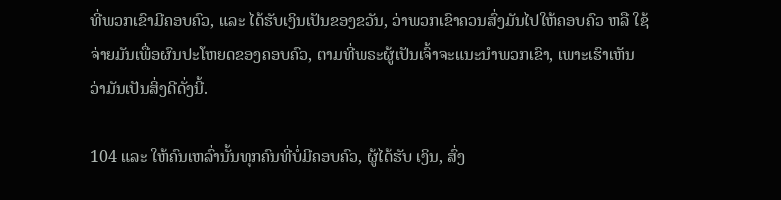ທີ່ພວກເຂົາມີຄອບຄົວ, ແລະ ໄດ້ຮັບເງິນເປັນຂອງຂວັນ, ວ່າພວກເຂົາຄວນສົ່ງມັນໄປໃຫ້ຄອບຄົວ ຫລື ໃຊ້ຈ່າຍມັນເພື່ອຜົນປະໂຫຍດຂອງຄອບຄົວ, ຕາມທີ່ພຣະຜູ້ເປັນເຈົ້າຈະແນະນຳພວກເຂົາ, ເພາະເຮົາເຫັນວ່າມັນເປັນສິ່ງດີດັ່ງນີ້.

104 ແລະ ໃຫ້ຄົນເຫລົ່ານັ້ນທຸກຄົນທີ່ບໍ່ມີຄອບຄົວ, ຜູ້ໄດ້ຮັບ ເງິນ, ສົ່ງ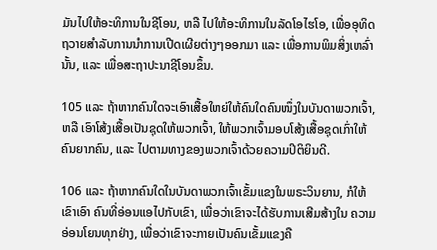ມັນໄປໃຫ້ອະທິການໃນຊີໂອນ, ຫລື ໄປໃຫ້ອະທິການໃນລັດໂອໄຮໂອ, ເພື່ອອຸທິດຖວາຍສຳລັບການນຳການເປີດເຜີຍຕ່າງໆອອກມາ ແລະ ເພື່ອການພິມສິ່ງເຫລົ່ານັ້ນ, ແລະ ເພື່ອສະຖາປະນາຊີໂອນຂຶ້ນ.

105 ແລະ ຖ້າຫາກຄົນໃດຈະເອົາເສື້ອໃຫຍ່ໃຫ້ຄົນໃດຄົນໜຶ່ງໃນບັນດາພວກເຈົ້າ, ຫລື ເອົາໂສ້ງເສື້ອເປັນຊຸດໃຫ້ພວກເຈົ້າ, ໃຫ້ພວກເຈົ້າມອບໂສ້ງເສື້ອຊຸດເກົ່າໃຫ້ ຄົນຍາກຄົນ, ແລະ ໄປຕາມທາງຂອງພວກເຈົ້າດ້ວຍຄວາມປິຕິຍິນດີ.

106 ແລະ ຖ້າຫາກຄົນໃດໃນບັນດາພວກເຈົ້າເຂັ້ມແຂງໃນພຣະວິນຍານ, ກໍໃຫ້ເຂົາເອົາ ຄົນທີ່ອ່ອນແອໄປກັບເຂົາ, ເພື່ອວ່າເຂົາຈະໄດ້ຮັບການເສີມສ້າງໃນ ຄວາມອ່ອນໂຍນທຸກຢ່າງ, ເພື່ອວ່າເຂົາຈະກາຍເປັນຄົນເຂັ້ມແຂງຄື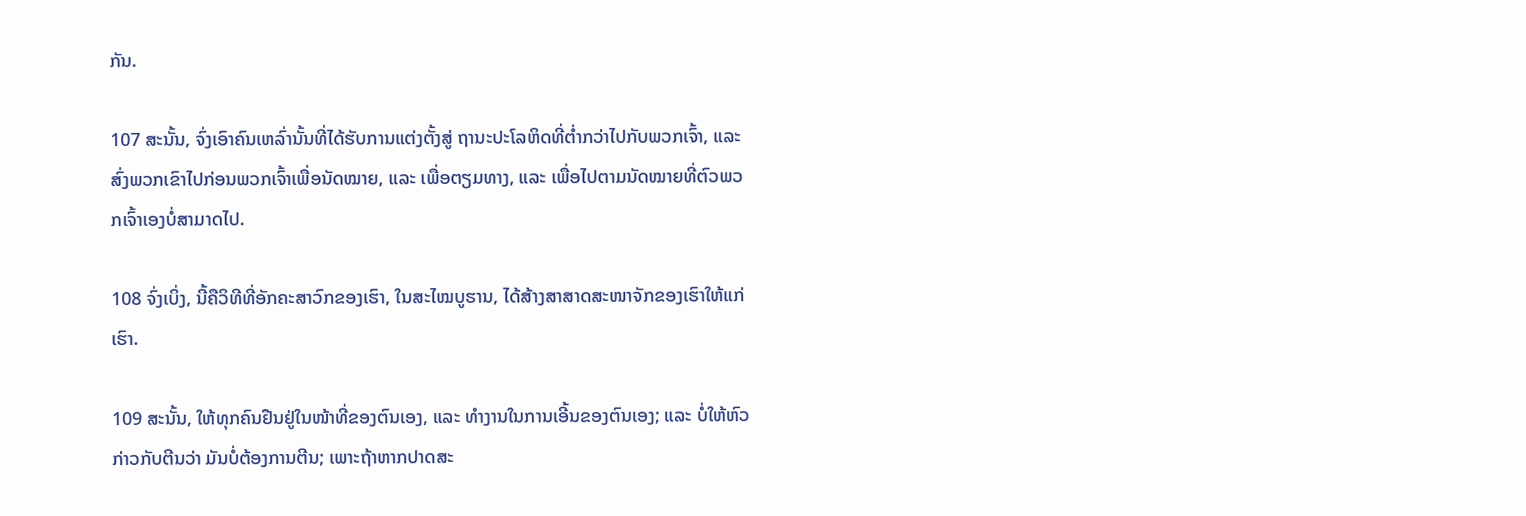ກັນ.

107 ສະນັ້ນ, ຈົ່ງເອົາຄົນເຫລົ່ານັ້ນທີ່ໄດ້ຮັບການແຕ່ງຕັ້ງສູ່ ຖານະປະໂລຫິດທີ່ຕ່ຳກວ່າໄປກັບພວກເຈົ້າ, ແລະ ສົ່ງພວກເຂົາໄປກ່ອນພວກເຈົ້າເພື່ອນັດໝາຍ, ແລະ ເພື່ອຕຽມທາງ, ແລະ ເພື່ອໄປຕາມນັດໝາຍທີ່ຕົວພວກເຈົ້າເອງບໍ່ສາມາດໄປ.

108 ຈົ່ງເບິ່ງ, ນີ້ຄືວິທີທີ່ອັກຄະສາວົກຂອງເຮົາ, ໃນສະໄໝບູຮານ, ໄດ້ສ້າງສາສາດສະໜາຈັກຂອງເຮົາໃຫ້ແກ່ເຮົາ.

109 ສະນັ້ນ, ໃຫ້ທຸກຄົນຢືນຢູ່ໃນໜ້າທີ່ຂອງຕົນເອງ, ແລະ ທຳງານໃນການເອີ້ນຂອງຕົນເອງ; ແລະ ບໍ່ໃຫ້ຫົວກ່າວກັບຕີນວ່າ ມັນບໍ່ຕ້ອງການຕີນ; ເພາະຖ້າຫາກປາດສະ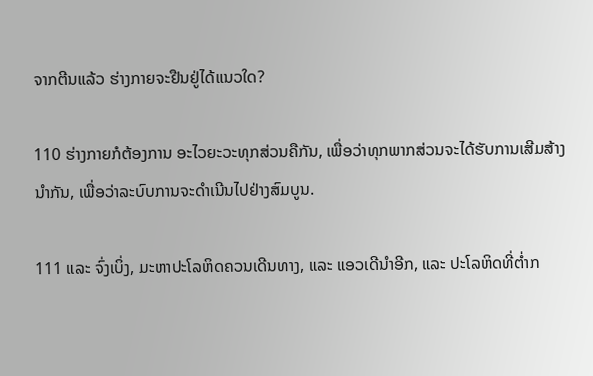ຈາກຕີນແລ້ວ ຮ່າງກາຍຈະຢືນຢູ່ໄດ້ແນວໃດ?

110 ຮ່າງກາຍກໍຕ້ອງການ ອະໄວຍະວະທຸກສ່ວນຄືກັນ, ເພື່ອວ່າທຸກພາກສ່ວນຈະໄດ້ຮັບການເສີມສ້າງນຳກັນ, ເພື່ອວ່າລະບົບການຈະດຳເນີນໄປຢ່າງສົມບູນ.

111 ແລະ ຈົ່ງເບິ່ງ, ມະຫາປະໂລຫິດຄວນເດີນທາງ, ແລະ ແອວເດີນຳອີກ, ແລະ ປະໂລຫິດທີ່ຕ່ຳກ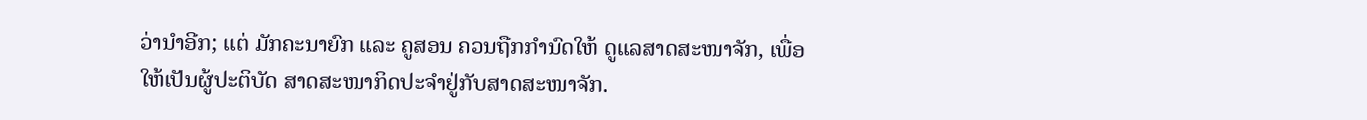ວ່ານຳອີກ; ແຕ່ ມັກຄະນາຍົກ ແລະ ຄູສອນ ຄວນຖືກກຳນົດໃຫ້ ດູແລສາດສະໜາຈັກ, ເພື່ອໃຫ້ເປັນຜູ້ປະຕິບັດ ສາດສະໜາກິດປະຈຳຢູ່ກັບສາດສະໜາຈັກ.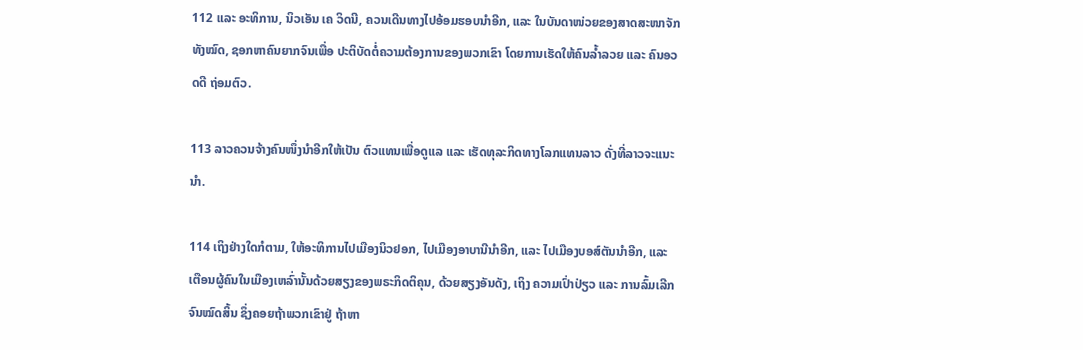112 ແລະ ອະທິການ, ນິວເອັນ ເຄ ວິດນີ, ຄວນເດີນທາງໄປອ້ອມຮອບນຳອີກ, ແລະ ໃນບັນດາໜ່ວຍຂອງສາດສະໜາຈັກທັງໝົດ, ຊອກຫາຄົນຍາກຈົນເພື່ອ ປະຕິບັດຕໍ່ຄວາມຕ້ອງການຂອງພວກເຂົາ ໂດຍການເຮັດໃຫ້ຄົນລ້ຳລວຍ ແລະ ຄົນອວດດີ ຖ່ອມຕົວ.

113 ລາວຄວນຈ້າງຄົນໜຶ່ງນຳອີກໃຫ້ເປັນ ຕົວແທນເພື່ອດູແລ ແລະ ເຮັດທຸລະກິດທາງໂລກແທນລາວ ດັ່ງທີ່ລາວຈະແນະນຳ.

114 ເຖິງຢ່າງໃດກໍຕາມ, ໃຫ້ອະທິການໄປເມືອງນິວຢອກ, ໄປເມືອງອາບານີນຳອີກ, ແລະ ໄປເມືອງບອສ໌ຕັນນຳອີກ, ແລະ ເຕືອນຜູ້ຄົນໃນເມືອງເຫລົ່ານັ້ນດ້ວຍສຽງຂອງພຣະກິດຕິຄຸນ, ດ້ວຍສຽງອັນດັງ, ເຖິງ ຄວາມເປົ່າປ່ຽວ ແລະ ການລົ້ມເລີກຈົນໝົດສິ້ນ ຊຶ່ງຄອຍຖ້າພວກເຂົາຢູ່ ຖ້າຫາ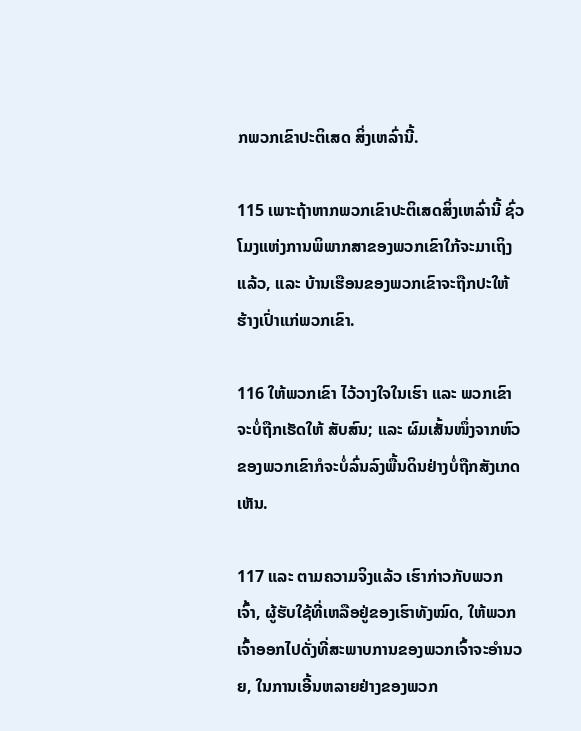ກພວກເຂົາປະຕິເສດ ສິ່ງເຫລົ່ານີ້.

115 ເພາະຖ້າຫາກພວກເຂົາປະຕິເສດສິ່ງເຫລົ່ານີ້ ຊົ່ວໂມງແຫ່ງການພິພາກສາຂອງພວກເຂົາໃກ້ຈະມາເຖິງແລ້ວ, ແລະ ບ້ານເຮືອນຂອງພວກເຂົາຈະຖືກປະໃຫ້ ຮ້າງເປົ່າແກ່ພວກເຂົາ.

116 ໃຫ້ພວກເຂົາ ໄວ້ວາງໃຈໃນເຮົາ ແລະ ພວກເຂົາຈະບໍ່ຖືກເຮັດໃຫ້ ສັບສົນ; ແລະ ຜົມເສັ້ນໜຶ່ງຈາກຫົວຂອງພວກເຂົາກໍຈະບໍ່ລົ່ນລົງພື້ນດິນຢ່າງບໍ່ຖືກສັງເກດເຫັນ.

117 ແລະ ຕາມຄວາມຈິງແລ້ວ ເຮົາກ່າວກັບພວກເຈົ້າ, ຜູ້ຮັບໃຊ້ທີ່ເຫລືອຢູ່ຂອງເຮົາທັງໝົດ, ໃຫ້ພວກເຈົ້າອອກໄປດັ່ງທີ່ສະພາບການຂອງພວກເຈົ້າຈະອຳນວຍ, ໃນການເອີ້ນຫລາຍຢ່າງຂອງພວກ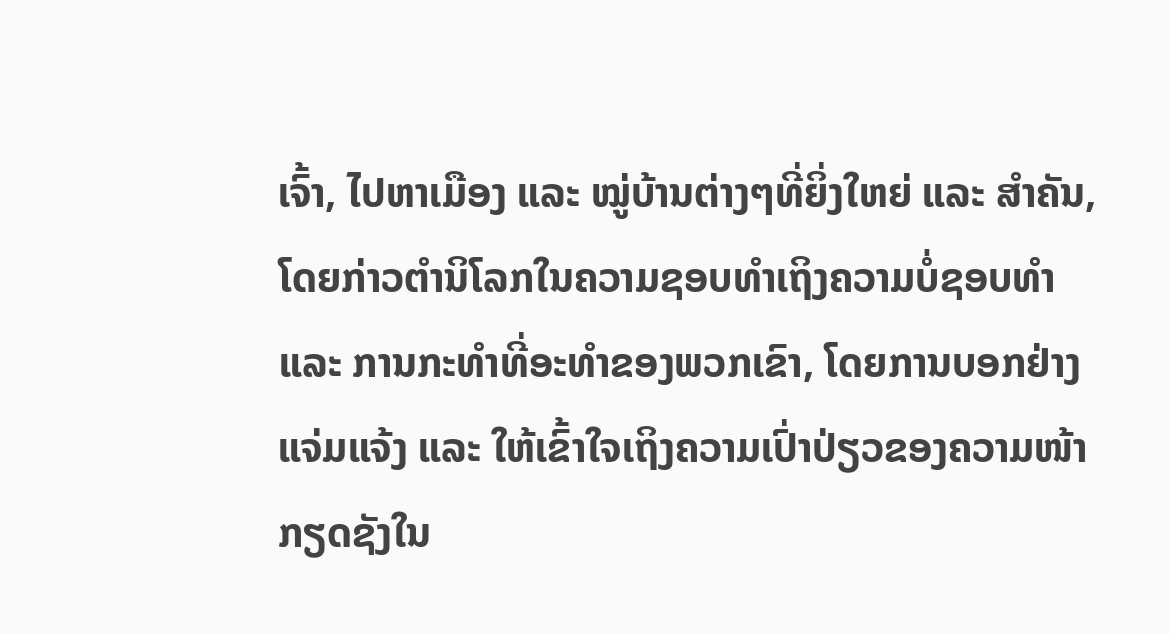ເຈົ້າ, ໄປຫາເມືອງ ແລະ ໝູ່ບ້ານຕ່າງໆທີ່ຍິ່ງໃຫຍ່ ແລະ ສຳຄັນ, ໂດຍກ່າວຕຳນິໂລກໃນຄວາມຊອບທຳເຖິງຄວາມບໍ່ຊອບທຳ ແລະ ການກະທຳທີ່ອະທຳຂອງພວກເຂົາ, ໂດຍການບອກຢ່າງແຈ່ມແຈ້ງ ແລະ ໃຫ້ເຂົ້າໃຈເຖິງຄວາມເປົ່າປ່ຽວຂອງຄວາມໜ້າກຽດຊັງໃນ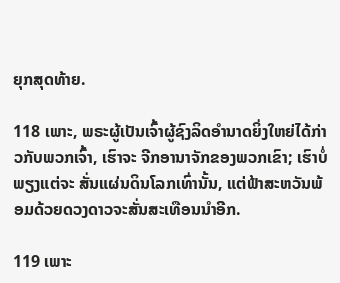ຍຸກສຸດທ້າຍ.

118 ເພາະ, ພຣະຜູ້ເປັນເຈົ້າຜູ້ຊົງລິດອຳນາດຍິ່ງໃຫຍ່ໄດ້ກ່າວກັບພວກເຈົ້າ, ເຮົາຈະ ຈີກອານາຈັກຂອງພວກເຂົາ; ເຮົາບໍ່ພຽງແຕ່ຈະ ສັ່ນແຜ່ນດິນໂລກເທົ່ານັ້ນ, ແຕ່ຟ້າສະຫວັນພ້ອມດ້ວຍດວງດາວຈະສັ່ນສະເທືອນນຳອີກ.

119 ເພາະ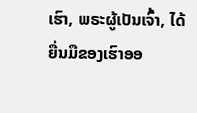ເຮົາ, ພຣະຜູ້ເປັນເຈົ້າ, ໄດ້ຍື່ນມືຂອງເຮົາອອ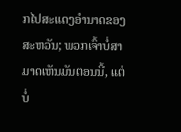ກໄປສະແດງອຳນາດຂອງສະຫວັນ; ພວກເຈົ້າບໍ່ສາມາດເຫັນມັນຕອນນີ້, ແຕ່ບໍ່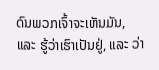ດົນພວກເຈົ້າຈະເຫັນມັນ, ແລະ ຮູ້ວ່າເຮົາເປັນຢູ່, ແລະ ວ່າ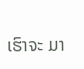ເຮົາຈະ ມາ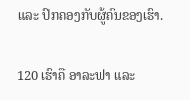ແລະ ປົກຄອງກັບຜູ້ຄົນຂອງເຮົາ.

120 ເຮົາຄື ອາລະຟາ ແລະ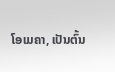ໂອເມຄາ, ເປັນຕົ້ນ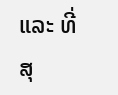ແລະ ທີ່ສຸ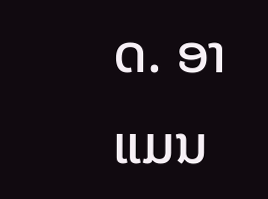ດ. ອາແມນ